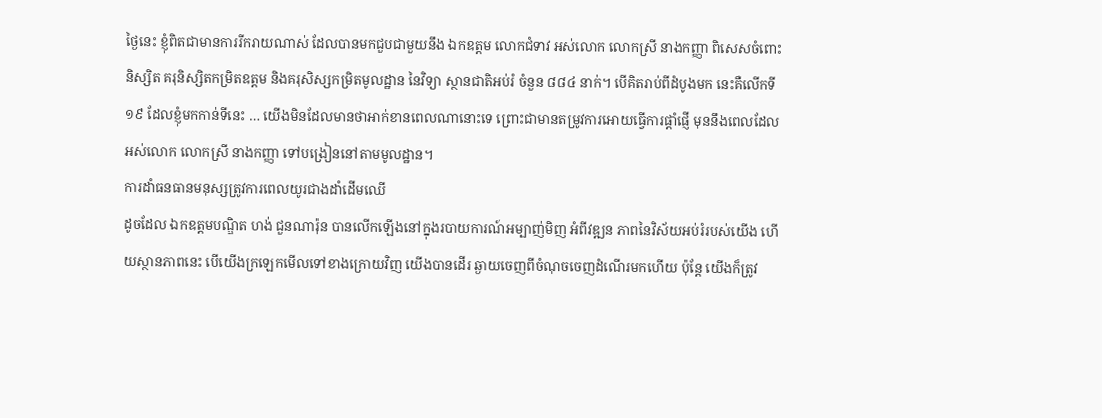ថ្ងៃនេះ ខ្ញុំពិតជាមានការរីករាយណាស់ ដែលបានមកជួបជាមួយនឹង ឯកឧត្តម លោកជំទាវ អស់លោក លោកស្រី នាងកញ្ញា ពិសេសចំពោះនិស្សិត គរុនិស្សិតកម្រិតឧត្តម និងគរុសិស្សកម្រិតមូលដ្ឋាន នៃវិទ្យា ស្ថានជាតិអប់រំ ចំនួន ៨៨៤ នាក់។ បើគិតរាប់ពីដំបូងមក នេះគឺលើកទី ១៩ ដែលខ្ញុំមកកាន់ទីនេះ … យើងមិនដែលមានថាអាក់ខានពេលណានោះទេ ព្រោះជាមានតម្រូវការអោយធ្វើការផ្តាំផ្ញើ មុននឹងពេលដែល អស់លោក លោកស្រី នាងកញ្ញា ទៅបង្រៀននៅតាមមូលដ្ឋាន។
ការដាំធនធានមនុស្សត្រូវការពេលយូរជាងដាំដើមឈើ
ដូចដែល ឯកឧត្តមបណ្ឌិត ហង់ ជួនណារ៉ុន បានលើកឡើងនៅក្នុងរបាយការណ៍អម្បាញ់មិញ អំពីវឌ្ឍន ភាពនៃវិស័យអប់រំរបស់យើង ហើយស្ថានភាពនេះ បើយើងក្រឡេកមើលទៅខាងក្រោយវិញ យើងបានដើរ ឆ្ងាយចេញពីចំណុចចេញដំណើរមកហើយ ប៉ុន្តែ យើងក៏ត្រូវ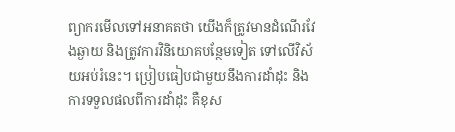ព្យាករមើលទៅអនាគតថា យើងក៏ត្រូវមានដំណើរវែងឆ្ងាយ និងត្រូវការវិនិយោគបន្ថែមទៀត ទៅលើវិស័យអប់រំនេះ។ ប្រៀបធៀបជាមួយនឹងការដាំដុះ និងការទទួលផលពីការដាំដុះ គឺខុស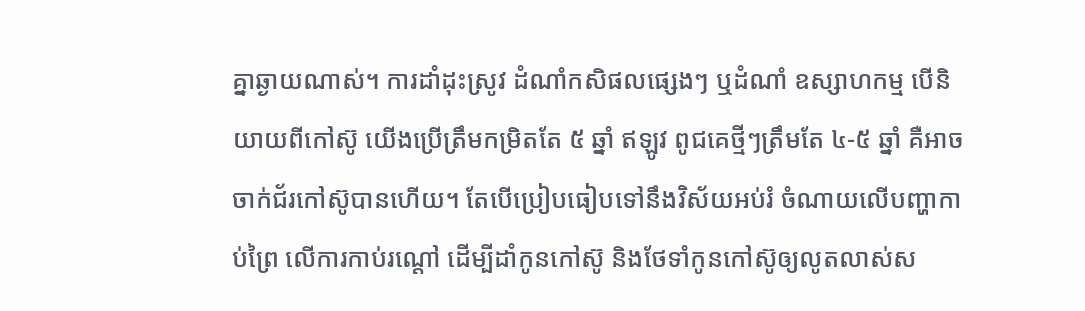គ្នាឆ្ងាយណាស់។ ការដាំដុះស្រូវ ដំណាំកសិផលផ្សេងៗ ឬដំណាំ ឧស្សាហកម្ម បើនិយាយពីកៅស៊ូ យើងប្រើត្រឹមកម្រិតតែ ៥ ឆ្នាំ ឥឡូវ ពូជគេថ្មីៗត្រឹមតែ ៤-៥ ឆ្នាំ គឺអាច ចាក់ជ័រកៅស៊ូបានហើយ។ តែបើប្រៀបធៀបទៅនឹងវិស័យអប់រំ ចំណាយលើបញ្ហាកាប់ព្រៃ លើការកាប់រណ្តៅ ដើម្បីដាំកូនកៅស៊ូ និងថែទាំកូនកៅស៊ូឲ្យលូតលាស់ស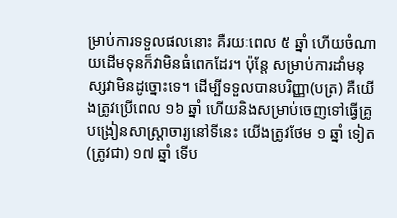ម្រាប់ការទទួលផលនោះ គឺរយៈពេល ៥ ឆ្នាំ ហើយចំណាយដើមទុនក៏វាមិនធំពេកដែរ។ ប៉ុន្តែ សម្រាប់ការដាំមនុស្សវាមិនដូច្នោះទេ។ ដើម្បីទទួលបានបរិញ្ញា(បត្រ) គឺយើងត្រូវប្រើពេល ១៦ ឆ្នាំ ហើយនិងសម្រាប់ចេញទៅធ្វើគ្រូបង្រៀនសាស្រ្តាចារ្យនៅទីនេះ យើងត្រូវថែម ១ ឆ្នាំ ទៀត (ត្រូវជា) ១៧ ឆ្នាំ ទើប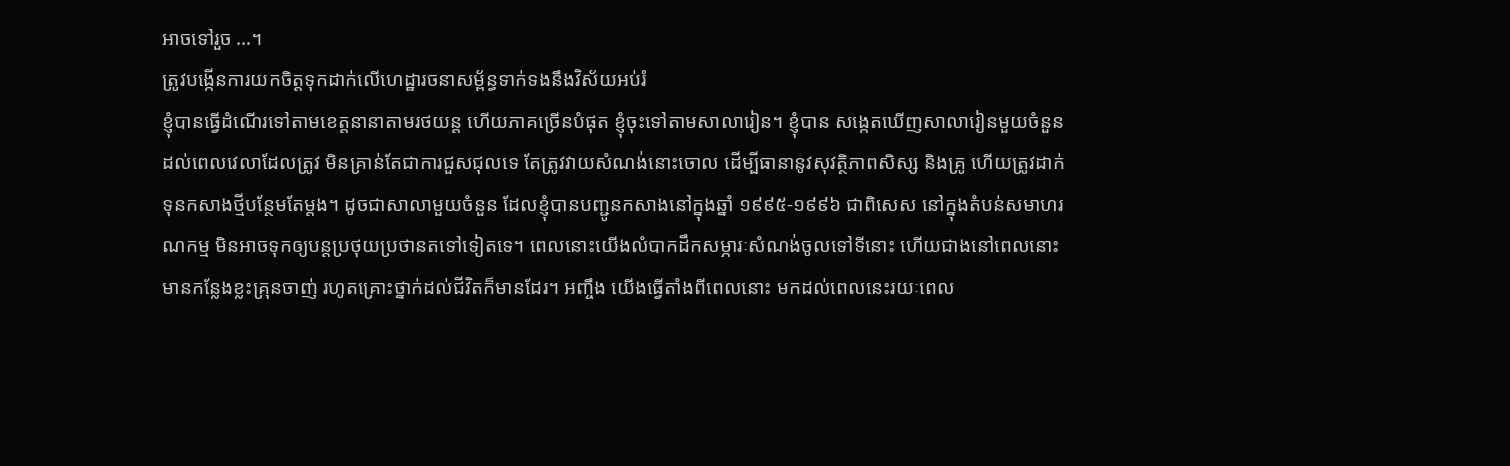អាចទៅរួច …។
ត្រូវបង្កើនការយកចិត្តទុកដាក់លើហេដ្ឋារចនាសម្ព័ន្ធទាក់ទងនឹងវិស័យអប់រំ
ខ្ញុំបានធ្វើដំណើរទៅតាមខេត្តនានាតាមរថយន្ត ហើយភាគច្រើនបំផុត ខ្ញុំចុះទៅតាមសាលារៀន។ ខ្ញុំបាន សង្កេតឃើញសាលារៀនមួយចំនួន ដល់ពេលវេលាដែលត្រូវ មិនគ្រាន់តែជាការជួសជុលទេ តែត្រូវវាយសំណង់នោះចោល ដើម្បីធានានូវសុវត្ថិភាពសិស្ស និងគ្រូ ហើយត្រូវដាក់ទុនកសាងថ្មីបន្ថែមតែម្តង។ ដូចជាសាលាមួយចំនួន ដែលខ្ញុំបានបញ្ជូនកសាងនៅក្នុងឆ្នាំ ១៩៩៥-១៩៩៦ ជាពិសេស នៅក្នុងតំបន់សមាហរណកម្ម មិនអាចទុកឲ្យបន្តប្រថុយប្រថានតទៅទៀតទេ។ ពេលនោះយើងលំបាកដឹកសម្ភារៈសំណង់ចូលទៅទីនោះ ហើយជាងនៅពេលនោះ មានកន្លែងខ្លះគ្រុនចាញ់ រហូតគ្រោះថ្នាក់ដល់ជីវិតក៏មានដែរ។ អញ្ចឹង យើងធ្វើតាំងពីពេលនោះ មកដល់ពេលនេះរយៈពេល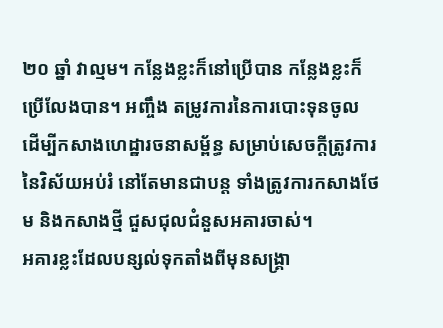២០ ឆ្នាំ វាល្មម។ កន្លែងខ្លះក៏នៅប្រើបាន កន្លែងខ្លះក៏ប្រើលែងបាន។ អញ្ចឹង តម្រូវការនៃការបោះទុនចូល ដើម្បីកសាងហេដ្ឋារចនាសម្ព័ន្ធ សម្រាប់សេចក្តីត្រូវការនៃវិស័យអប់រំ នៅតែមានជាបន្ត ទាំងត្រូវការកសាងថែម និងកសាងថ្មី ជួសជុលជំនួសអគារចាស់។
អគារខ្លះដែលបន្សល់ទុកតាំងពីមុនសង្គ្រា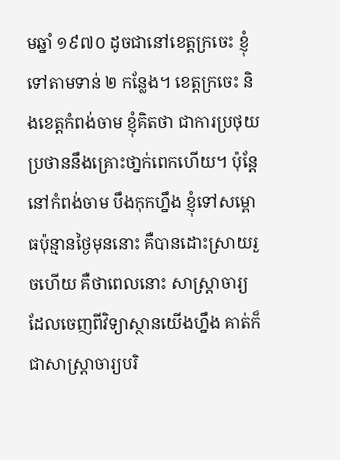មឆ្នាំ ១៩៧០ ដូចជានៅខេត្តក្រចេះ ខ្ញុំទៅតាមទាន់ ២ កន្លែង។ ខេត្តក្រចេះ និងខេត្តកំពង់ចាម ខ្ញុំគិតថា ជាការប្រថុយប្រថាននឹងគ្រោះថា្នក់ពេកហើយ។ ប៉ុន្តែ នៅកំពង់ចាម បឹងកុកហ្នឹង ខ្ញុំទៅសម្ពោធប៉ុន្មានថ្ងៃមុននោះ គឺបានដោះស្រាយរួចហើយ គឺថាពេលនោះ សាស្រ្តាចារ្យ ដែលចេញពីវិទ្យាស្ថានយើងហ្នឹង គាត់ក៏ជាសាស្រ្តាចារ្យបរិ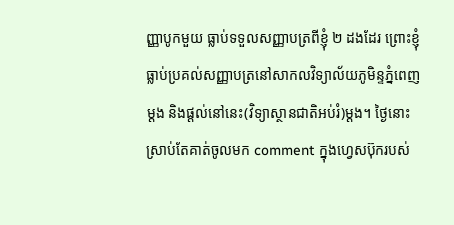ញ្ញាបូកមួយ ធ្លាប់ទទួលសញ្ញាបត្រពីខ្ញុំ ២ ដងដែរ ព្រោះខ្ញុំធ្លាប់ប្រគល់សញ្ញាបត្រនៅសាកលវិទ្យាល័យភូមិន្ទភ្នំពេញម្តង និងផ្តល់នៅនេះ(វិទ្យាស្ថានជាតិអប់រំ)ម្តង។ ថ្ងៃនោះ ស្រាប់តែគាត់ចូលមក comment ក្នុងហ្វេសប៊ុករបស់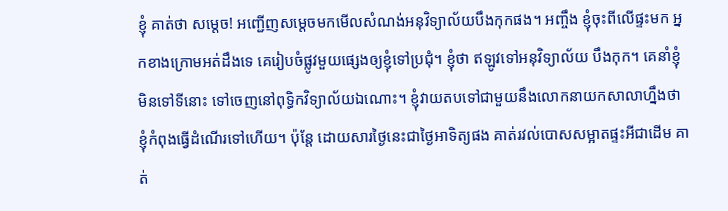ខ្ញុំ គាត់ថា សម្តេច! អញ្ជើញសម្តេចមកមើលសំណង់អនុវិទ្យាល័យបឹងកុកផង។ អញ្ចឹង ខ្ញុំចុះពីលើផ្ទះមក អ្នកខាងក្រោមអត់ដឹងទេ គេរៀបចំផ្លូវមួយផ្សេងឲ្យខ្ញុំទៅប្រជុំ។ ខ្ញុំថា ឥឡូវទៅអនុវិទ្យាល័យ បឹងកុក។ គេនាំខ្ញុំ មិនទៅទីនោះ ទៅចេញនៅពុទ្ធិកវិទ្យាល័យឯណោះ។ ខ្ញុំវាយតបទៅជាមួយនឹងលោកនាយកសាលាហ្នឹងថា ខ្ញុំកំពុងធ្វើដំណើរទៅហើយ។ ប៉ុន្តែ ដោយសារថ្ងៃនេះជាថ្ងៃអាទិត្យផង គាត់រវល់បោសសម្អាតផ្ទះអីជាដើម គាត់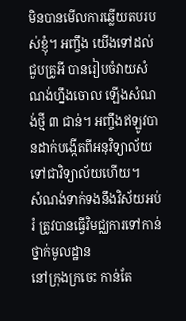មិនបានមើលការឆ្លើយតបរបស់ខ្ញុំ។ អញ្ចឹង យើងទៅដល់ជួបគ្រូអី បានរៀបចំវាយសំណង់ហ្នឹងចោល ឡើងសំណង់ថ្មី ៣ ជាន់។ អញ្ចឹងឥឡូវបានដាក់បង្កើតពីអនុវិទ្យាល័យ ទៅជាវិទ្យាល័យហើយ។
សំណង់ទាក់ទងនឹងវិស័យអប់រំ ត្រូវបានធ្វើវិមជ្ឈការទៅកាន់ថ្នាក់មូលដ្ឋាន
នៅក្រុងក្រចេះ កាន់តែ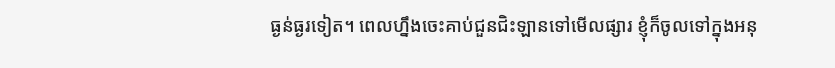ធ្ងន់ធ្ងរទៀត។ ពេលហ្នឹងចេះគាប់ជួនជិះឡានទៅមើលផ្សារ ខ្ញុំក៏ចូលទៅក្នុងអនុ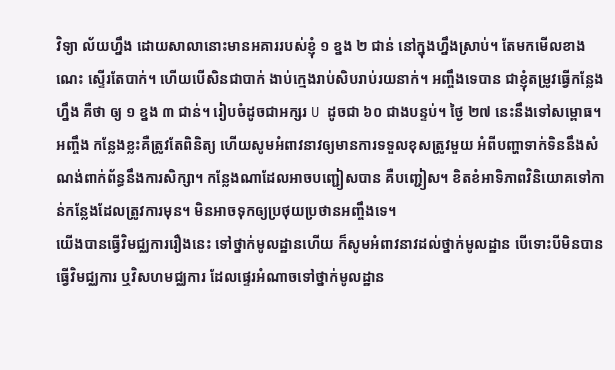វិទ្យា ល័យហ្នឹង ដោយសាលានោះមានអគាររបស់ខ្ញុំ ១ ខ្នង ២ ជាន់ នៅក្នុងហ្នឹងស្រាប់។ តែមកមើលខាងណេះ ស្ទើរតែបាក់។ ហើយបើសិនជាបាក់ ងាប់ក្មេងរាប់សិបរាប់រយនាក់។ អញ្ចឹងទេបាន ជាខ្ញុំតម្រូវធ្វើកន្លែងហ្នឹង គឺថា ឲ្យ ១ ខ្នង ៣ ជាន់។ រៀបចំដូចជាអក្សរ U ដូចជា ៦០ ជាងបន្ទប់។ ថ្ងៃ ២៧ នេះនឹងទៅសម្ពោធ។ អញ្ចឹង កន្លែងខ្លះគឺត្រូវតែពិនិត្យ ហើយសូមអំពាវនាវឲ្យមានការទទួលខុសត្រូវមួយ អំពីបញ្ហាទាក់ទិននឹងសំណង់ពាក់ព័ន្ធនឹងការសិក្សា។ កន្លែងណាដែលអាចបញ្ជៀសបាន គឺបញ្ជៀស។ ខិតខំអាទិភាពវិនិយោគទៅកាន់កន្លែងដែលត្រូវការមុន។ មិនអាចទុកឲ្យប្រថុយប្រថានអញ្ចឹងទេ។
យើងបានធ្វើវិមជ្ឈការរឿងនេះ ទៅថ្នាក់មូលដ្ឋានហើយ ក៏សូមអំពាវនាវដល់ថ្នាក់មូលដ្ឋាន បើទោះបីមិនបានធ្វើវិមជ្ឈការ ឬវិសហមជ្ឈការ ដែលផ្ទេរអំណាចទៅថ្នាក់មូលដ្ឋាន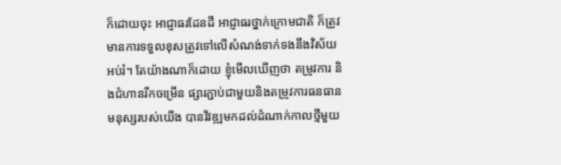ក៏ដោយចុះ អាជ្ញាធរដែនដី អាជ្ញាធរថ្នាក់ក្រោមជាតិ ក៏ត្រូវមានការទទួលខុសត្រូវទៅលើសំណង់ទាក់ទងនឹងវិស័យអប់រំ។ តែយ៉ាងណាក៏ដោយ ខ្ញុំមើលឃើញថា តម្រូវការ និងជំហានរីកចម្រើន ផ្សារភ្ជាប់ជាមួយនិងតម្រូវការធនធានមនុស្សរបស់យើង បានវិវឌ្ឍមកដល់ដំណាក់កាលថ្មីមួយ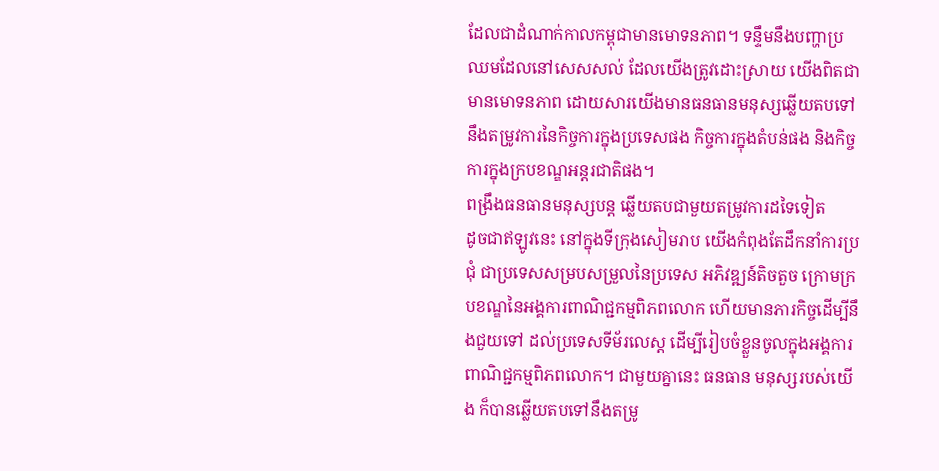ដែលជាដំណាក់កាលកម្ពុជាមានមោទនភាព។ ទន្ទឹមនឹងបញ្ហាប្រឈមដែលនៅសេសសល់ ដែលយើងត្រូវដោះស្រាយ យើងពិតជាមានមោទនភាព ដោយសារយើងមានធនធានមនុស្សឆ្លើយតបទៅនឹងតម្រូវការនៃកិច្ចការក្នុងប្រទេសផង កិច្ចការក្នុងតំបន់ផង និងកិច្ចការក្នុងក្របខណ្ឌអន្តរជាតិផង។
ពង្រឹងធនធានមនុស្សបន្ត ឆ្លើយតបជាមួយតម្រូវការដទៃទៀត
ដូចជាឥឡូវនេះ នៅក្នុងទីក្រុងសៀមរាប យើងកំពុងតែដឹកនាំការប្រជុំ ជាប្រទេសសម្របសម្រួលនៃប្រទេស អភិវឌ្ឍន៍តិចតួច ក្រោមក្របខណ្ឌនៃអង្គការពាណិជ្ជកម្មពិភពលោក ហើយមានភារកិច្ចដើម្បីនឹងជួយទៅ ដល់ប្រទេសទីម័រលេស្ត ដើម្បីរៀបចំខ្លួនចូលក្នុងអង្គការពាណិជ្ជកម្មពិភពលោក។ ជាមួយគ្នានេះ ធនធាន មនុស្សរបស់យើង ក៏បានឆ្លើយតបទៅនឹងតម្រូ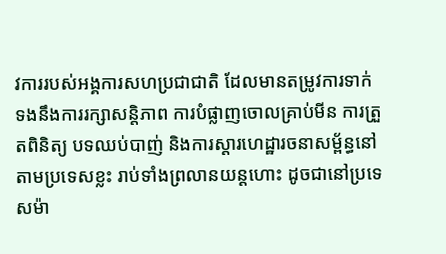វការរបស់អង្គការសហប្រជាជាតិ ដែលមានតម្រូវការទាក់ ទងនឹងការរក្សាសន្តិភាព ការបំផ្លាញចោលគ្រាប់មីន ការត្រួតពិនិត្យ បទឈប់បាញ់ និងការស្តារហេដ្ឋារចនាសម្ព័ន្ធនៅតាមប្រទេសខ្លះ រាប់ទាំងព្រលានយន្តហោះ ដូចជានៅប្រទេសម៉ា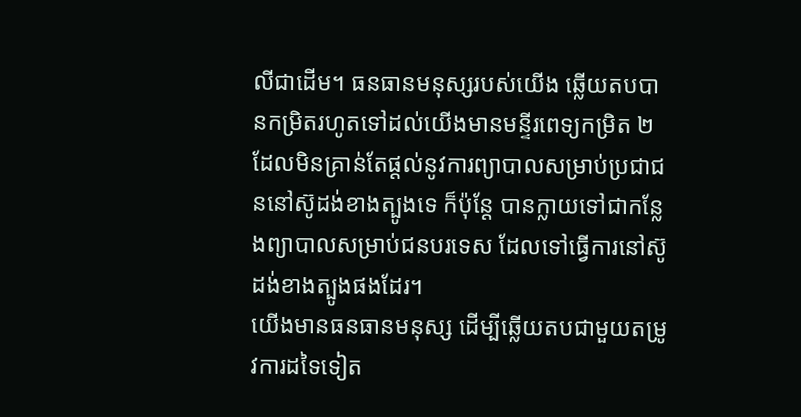លីជាដើម។ ធនធានមនុស្សរបស់យើង ឆ្លើយតបបានកម្រិតរហូតទៅដល់យើងមានមន្ទីរពេទ្យកម្រិត ២ ដែលមិនគ្រាន់តែផ្តល់នូវការព្យាបាលសម្រាប់ប្រជាជននៅស៊ូដង់ខាងត្បូងទេ ក៏ប៉ុន្តែ បានក្លាយទៅជាកន្លែងព្យាបាលសម្រាប់ជនបរទេស ដែលទៅធ្វើការនៅស៊ូដង់ខាងត្បូងផងដែរ។
យើងមានធនធានមនុស្ស ដើម្បីឆ្លើយតបជាមួយតម្រូវការដទៃទៀត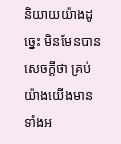និយាយយ៉ាងដូច្នេះ មិនមែនបានសេចក្តីថា គ្រប់យ៉ាងយើងមានទាំងអ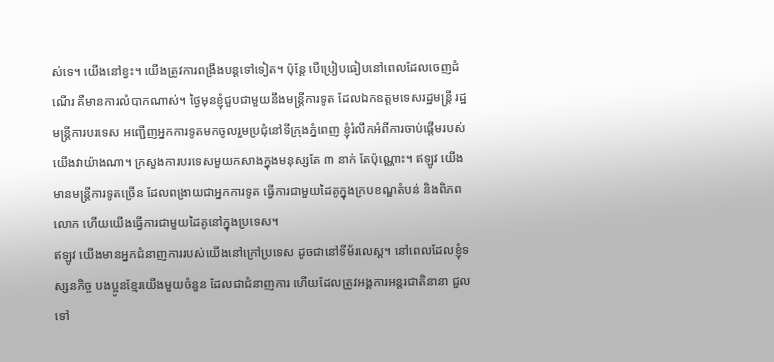ស់ទេ។ យើងនៅខ្វះ។ យើងត្រូវការពង្រឹងបន្តទៅទៀត។ ប៉ុន្តែ បើប្រៀបធៀបនៅពេលដែលចេញដំណើរ គឺមានការលំបាកណាស់។ ថ្ងៃមុនខ្ញុំជួបជាមួយនឹងមន្រ្តីការទូត ដែលឯកឧត្តមទេសរដ្ឋមន្រ្តី រដ្ឋមន្រ្តីការបរទេស អញ្ជើញអ្នកការទូតមកចូលរួមប្រជុំនៅទីក្រុងភ្នំពេញ ខ្ញុំរំលឹកអំពីការចាប់ផ្តើមរបស់យើងវាយ៉ាងណា។ ក្រសួងការបរទេសមួយកសាងក្នុងមនុស្សតែ ៣ នាក់ តែប៉ុណ្ណោះ។ ឥឡូវ យើងមានមន្រ្តីការទូតច្រើន ដែលពង្រាយជាអ្នកការទូត ធ្វើការជាមួយដៃគូក្នុងក្របខណ្ឌតំបន់ និងពិភពលោក ហើយយើងធ្វើការជាមួយដៃគូនៅក្នុងប្រទេស។
ឥឡូវ យើងមានអ្នកជំនាញការរបស់យើងនៅក្រៅប្រទេស ដូចជានៅទីម័រលេស្ត។ នៅពេលដែលខ្ញុំទស្សនកិច្ច បងប្អូនខ្មែរយើងមួយចំនួន ដែលជាជំនាញការ ហើយដែលត្រូវអង្គការអន្តរជាតិនានា ជួលទៅ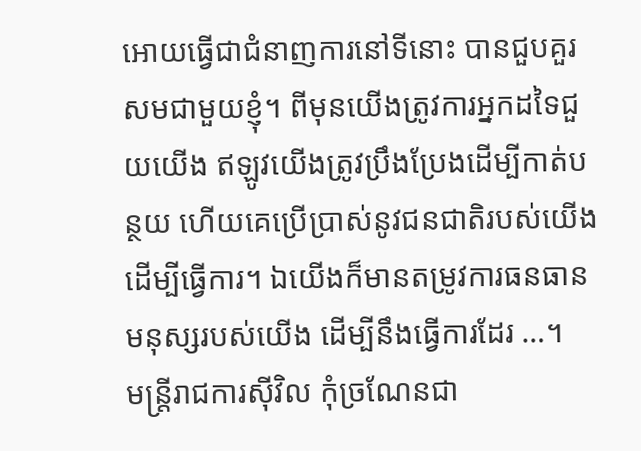អោយធ្វើជាជំនាញការនៅទីនោះ បានជួបគួរសមជាមួយខ្ញុំ។ ពីមុនយើងត្រូវការអ្នកដទៃជួយយើង ឥឡូវយើងត្រូវប្រឹងប្រែងដើម្បីកាត់បន្ថយ ហើយគេប្រើប្រាស់នូវជនជាតិរបស់យើងដើម្បីធ្វើការ។ ឯយើងក៏មានតម្រូវការធនធានមនុស្សរបស់យើង ដើម្បីនឹងធ្វើការដែរ …។
មន្ត្រីរាជការស៊ីវិល កុំច្រណែនជា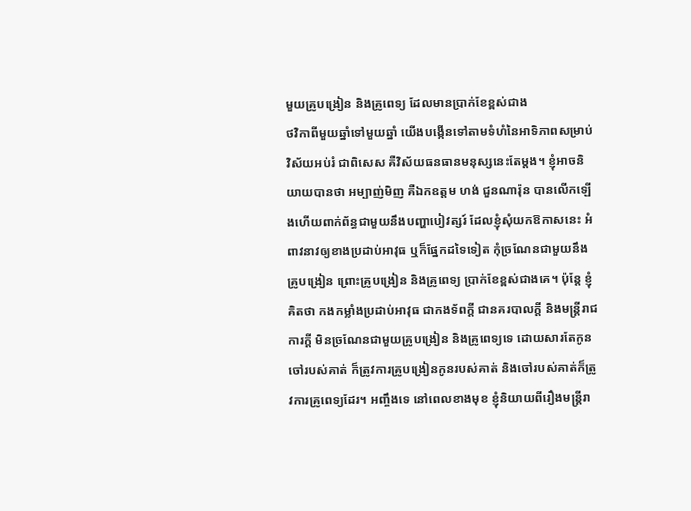មួយគ្រូបង្រៀន និងគ្រូពេទ្យ ដែលមានប្រាក់ខែខ្ពស់ជាង
ថវិកាពីមួយឆ្នាំទៅមួយឆ្នាំ យើងបង្កើនទៅតាមទំហំនៃអាទិភាពសម្រាប់វិស័យអប់រំ ជាពិសេស គឺវិស័យធនធានមនុស្សនេះតែម្តង។ ខ្ញុំអាចនិយាយបានថា អម្បាញ់មិញ គឺឯកឧត្តម ហង់ ជួនណារ៉ុន បានលើកឡើងហើយពាក់ព័ន្ធជាមួយនឹងបញ្ហាបៀវត្សរ៍ ដែលខ្ញុំសុំយកឱកាសនេះ អំពាវនាវឲ្យខាងប្រដាប់អាវុធ ឬក៏ផ្នែកដទៃទៀត កុំច្រណែនជាមួយនឹងគ្រូបង្រៀន ព្រោះគ្រូបង្រៀន និងគ្រូពេទ្យ ប្រាក់ខែខ្ពស់ជាងគេ។ ប៉ុន្តែ ខ្ញុំគិតថា កងកម្លាំងប្រដាប់អាវុធ ជាកងទ័ពក្តី ជានគរបាលក្តី និងមន្រ្តីរាជការក្តី មិនច្រណែនជាមួយគ្រូបង្រៀន និងគ្រូពេទ្យទេ ដោយសារតែកូនចៅរបស់គាត់ ក៏ត្រូវការគ្រូបង្រៀនកូនរបស់គាត់ និងចៅរបស់គាត់ក៏ត្រូវការគ្រូពេទ្យដែរ។ អញ្ចឹងទេ នៅពេលខាងមុខ ខ្ញុំនិយាយពីរឿងមន្រ្តីរា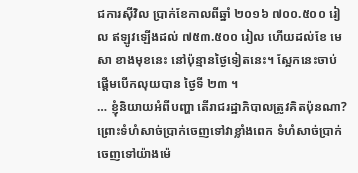ជការស៊ីវិល ប្រាក់ខែកាលពីឆ្នាំ ២០១៦ ៧០០.៥០០ រៀល ឥឡូវឡើងដល់ ៧៥៣.៥០០ រៀល ហើយដល់ខែ មេសា ខាងមុខនេះ នៅប៉ុន្មានថ្ងៃទៀតនេះ។ ស្អែកនេះចាប់ផ្តើមបើកលុយបាន ថ្ងៃទី ២៣ ។
… ខ្ញុំនិយាយអំពីបញ្ហា តើរាជរដ្ឋាភិបាលត្រូវគិតប៉ុនណា? ព្រោះទំហំសាច់ប្រាក់ចេញទៅវាខ្លាំងពេក ទំហំសាច់ប្រាក់ចេញទៅយ៉ាងម៉េ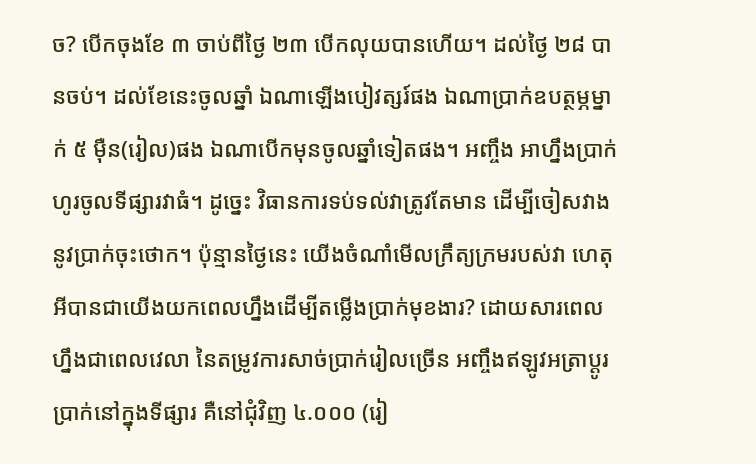ច? បើកចុងខែ ៣ ចាប់ពីថ្ងៃ ២៣ បើកលុយបានហើយ។ ដល់ថ្ងៃ ២៨ បានចប់។ ដល់ខែនេះចូលឆ្នាំ ឯណាឡើងបៀវត្សរ៍ផង ឯណាប្រាក់ឧបត្ថម្ភម្នាក់ ៥ ម៉ឺន(រៀល)ផង ឯណាបើកមុនចូលឆ្នាំទៀតផង។ អញ្ចឹង អាហ្នឹងប្រាក់ហូរចូលទីផ្សារវាធំ។ ដូច្នេះ វិធានការទប់ទល់វាត្រូវតែមាន ដើម្បីចៀសវាងនូវប្រាក់ចុះថោក។ ប៉ុន្មានថ្ងៃនេះ យើងចំណាំមើលក្រឹត្យក្រមរបស់វា ហេតុអីបានជាយើងយកពេលហ្នឹងដើម្បីតម្លើងប្រាក់មុខងារ? ដោយសារពេលហ្នឹងជាពេលវេលា នៃតម្រូវការសាច់ប្រាក់រៀលច្រើន អញ្ចឹងឥឡូវអត្រាប្តូរប្រាក់នៅក្នុងទីផ្សារ គឺនៅជុំវិញ ៤.០០០ (រៀ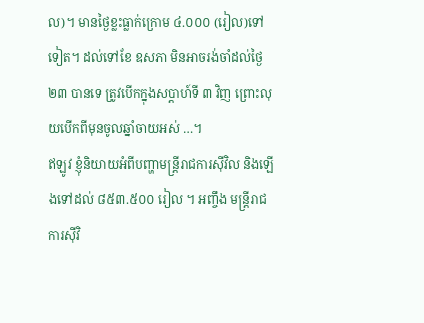ល)។ មានថ្ងៃខ្លះធ្លាក់ក្រោម ៤.០០០ (រៀល)ទៅទៀត។ ដល់ទៅខែ ឧសភា មិនអាចរង់ចាំដល់ថ្ងៃ ២៣ បានទេ ត្រូវបើកក្នុងសប្តាហ៍ទី ៣ វិញ ព្រោះលុយបើកពីមុនចូលឆ្នាំចាយអស់ …។
ឥឡូវ ខ្ញុំនិយាយអំពីបញ្ហាមន្រ្តីរាជការស៊ីវិល និងឡើងទៅដល់ ៨៥៣.៥០០ រៀល ។ អញ្ចឹង មន្រ្តីរាជការស៊ីវិ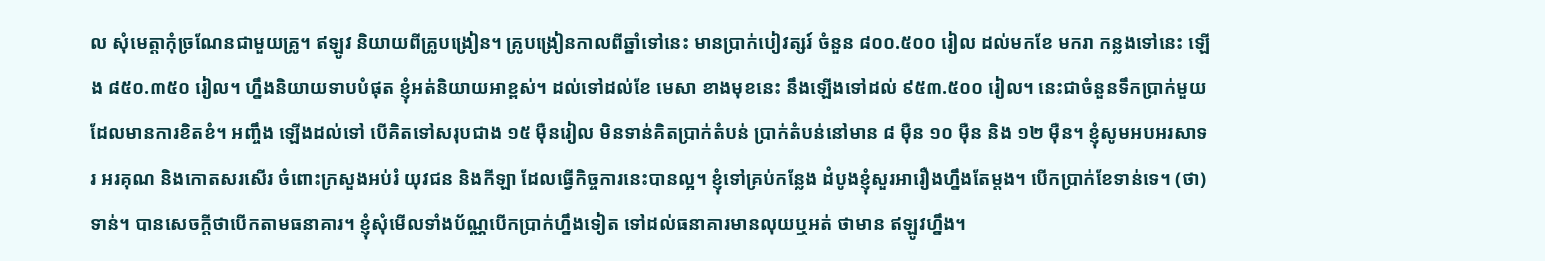ល សុំមេត្តាកុំច្រណែនជាមួយគ្រូ។ ឥឡូវ និយាយពីគ្រូបង្រៀន។ គ្រូបង្រៀនកាលពីឆ្នាំទៅនេះ មានប្រាក់បៀវត្សរ៍ ចំនួន ៨០០.៥០០ រៀល ដល់មកខែ មករា កន្លងទៅនេះ ឡើង ៨៥០.៣៥០ រៀល។ ហ្នឹងនិយាយទាបបំផុត ខ្ញុំអត់និយាយអាខ្ពស់។ ដល់ទៅដល់ខែ មេសា ខាងមុខនេះ នឹងឡើងទៅដល់ ៩៥៣.៥០០ រៀល។ នេះជាចំនួនទឹកប្រាក់មួយដែលមានការខិតខំ។ អញ្ចឹង ឡើងដល់ទៅ បើគិតទៅសរុបជាង ១៥ ម៉ឺនរៀល មិនទាន់គិតប្រាក់តំបន់ ប្រាក់តំបន់នៅមាន ៨ ម៉ឺន ១០ ម៉ឺន និង ១២ ម៉ឺន។ ខ្ញុំសូមអបអរសាទរ អរគុណ និងកោតសរសើរ ចំពោះក្រសួងអប់រំ យុវជន និងកីឡា ដែលធ្វើកិច្ចការនេះបានល្អ។ ខ្ញុំទៅគ្រប់កន្លែង ដំបូងខ្ញុំសួរអារឿងហ្នឹងតែម្តង។ បើកប្រាក់ខែទាន់ទេ។ (ថា)ទាន់។ បានសេចក្តីថាបើកតាមធនាគារ។ ខ្ញុំសុំមើលទាំងប័ណ្ណបើកប្រាក់ហ្នឹងទៀត ទៅដល់ធនាគារមានលុយឬអត់ ថាមាន ឥឡូវហ្នឹង។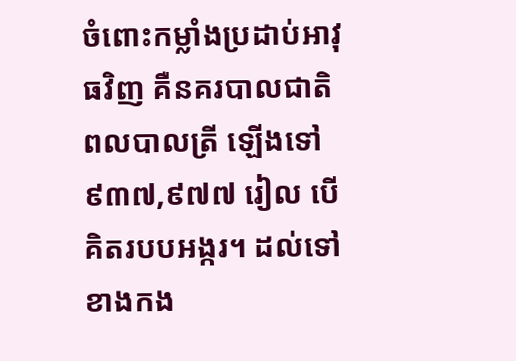ចំពោះកម្លាំងប្រដាប់អាវុធវិញ គឺនគរបាលជាតិ ពលបាលត្រី ឡើងទៅ ៩៣៧,៩៧៧ រៀល បើគិតរបបអង្ករ។ ដល់ទៅខាងកង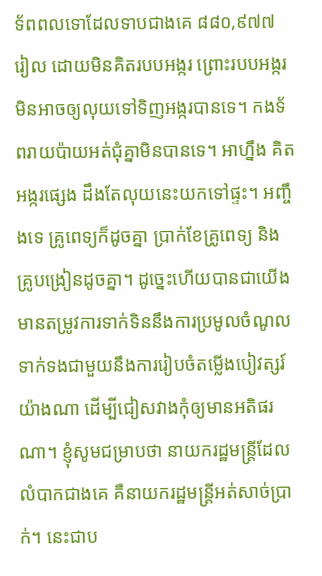ទ័ពពលទោដែលទាបជាងគេ ៨៨០,៩៧៧ រៀល ដោយមិនគិតរបបអង្ករ ព្រោះរបបអង្ករមិនអាចឲ្យលុយទៅទិញអង្ករបានទេ។ កងទ័ពរាយប៉ាយអត់ជុំគ្នាមិនបានទេ។ អាហ្នឹង គិតអង្ករផ្សេង ដឹងតែលុយនេះយកទៅផ្ទះ។ អញ្ចឹងទេ គ្រូពេទ្យក៏ដូចគ្នា ប្រាក់ខែគ្រូពេទ្យ និងគ្រូបង្រៀនដូចគ្នា។ ដូច្នេះហើយបានជាយើងមានតម្រូវការទាក់ទិននឹងការប្រមូលចំណូល ទាក់ទងជាមួយនឹងការរៀបចំតម្លើងបៀវត្សរ៍យ៉ាងណា ដើម្បីជៀសវាងកុំឲ្យមានអតិផរណា។ ខ្ញុំសូមជម្រាបថា នាយករដ្ឋមន្ត្រីដែលលំបាកជាងគេ គឺនាយករដ្ឋមន្ត្រីអត់សាច់ប្រាក់។ នេះជាប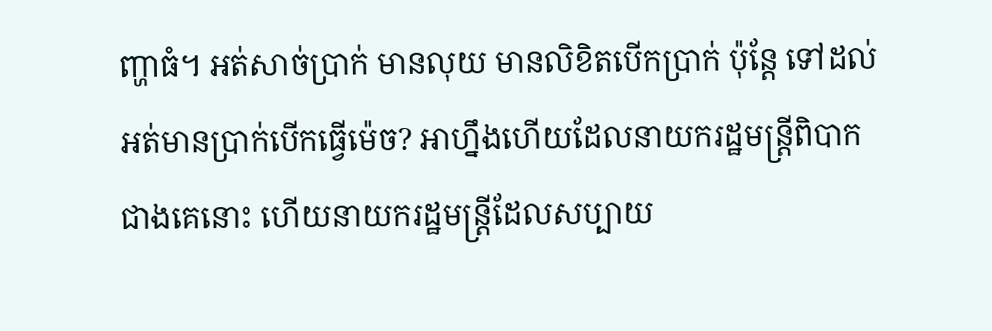ញ្ហាធំ។ អត់សាច់ប្រាក់ មានលុយ មានលិខិតបើកប្រាក់ ប៉ុន្តែ ទៅដល់អត់មានប្រាក់បើកធ្វើម៉េច? អាហ្នឹងហើយដែលនាយករដ្ឋមន្ត្រីពិបាកជាងគេនោះ ហើយនាយករដ្ឋមន្ត្រីដែលសប្បាយ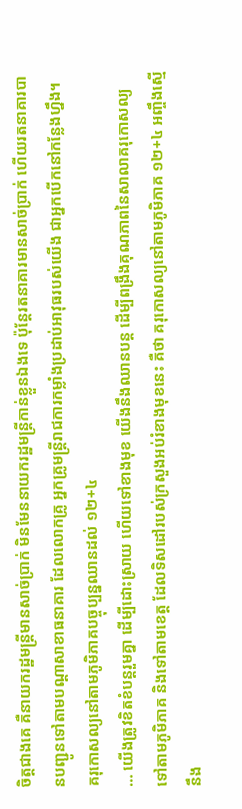ចិត្តជាងគេ គឺនាយករដ្ឋមន្ត្រីមានសាច់ប្រាក់ មិនមែននាយករដ្ឋមន្ត្រីកាន់ខ្លួនឯងទេ ប៉ុន្តែរតនាគារមានសាច់ប្រាក់ ហើយរតនាគារបានបញ្ជូនទៅតាមបណ្តាសាខាធនាគារ ដែលលោកគ្រូ អ្នកគ្រូមន្ត្រីរាជការកម្លាំងប្រដាប់អាវុធរបស់យើង ជាអ្នកបើកនៅកន្លែងហ្នឹង។
គរុកោសល្យនៅតាមភូមិភាគបច្ចុប្បន្នឈានដល់ ១២+៤
… យើងត្រូវខិតខំបន្តរួមគ្នា ដើម្បីដោះស្រាយ ហើយទៅខាងមុខ យើងនឹងឈានបន្ត ដើម្បីពង្រឹងគុណភាពនៃសាលាគរុកោសល្យទៅតាមភូមិភាគ និងទៅតាមខេត្ត ដែលទិសដៅរបស់ក្រសួងអប់រំខាងមុខនេះ គឺថា គរុកោសល្យនៅតាមភូមិភាគ ១២+៤ អញ្ចឹងស្មើនឹង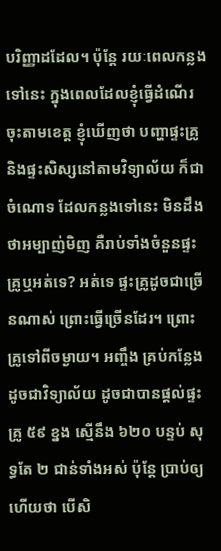បរិញ្ញាដដែល។ ប៉ុន្តែ រយៈពេលកន្លងទៅនេះ ក្នុងពេលដែលខ្ញុំធ្វើដំណើរចុះតាមខេត្ត ខ្ញុំឃើញថា បញ្ហាផ្ទះគ្រូ និងផ្ទះសិស្សនៅតាមវិទ្យាល័យ ក៏ជាចំណោទ ដែលកន្លងទៅនេះ មិនដឹងថាអម្បាញ់មិញ គឺរាប់ទាំងចំនួនផ្ទះគ្រូឬអត់ទេ? អត់ទេ ផ្ទះគ្រូដូចជាច្រើនណាស់ ព្រោះធ្វើច្រើនដែរ។ ព្រោះគ្រូទៅពីចម្ងាយ។ អញ្ចឹង គ្រប់កន្លែងដូចជាវិទ្យាល័យ ដូចជាបានផ្តល់ផ្ទះគ្រូ ៥៩ ខ្នង ស្មើនឹង ៦២០ បន្ទប់ សុទ្ធតែ ២ ជាន់ទាំងអស់ ប៉ុន្តែ ប្រាប់ឲ្យហើយថា បើសិ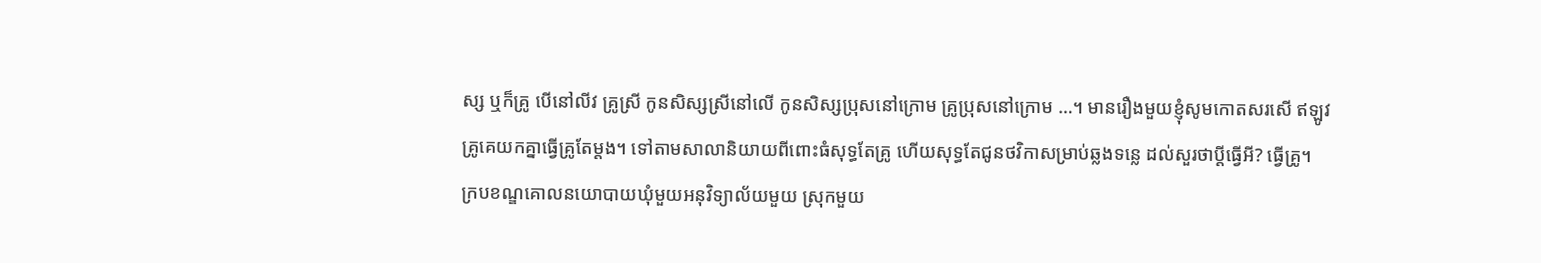ស្ស ឬក៏គ្រូ បើនៅលីវ គ្រូស្រី កូនសិស្សស្រីនៅលើ កូនសិស្សប្រុសនៅក្រោម គ្រូប្រុសនៅក្រោម …។ មានរឿងមួយខ្ញុំសូមកោតសរសើ ឥឡូវគ្រូគេយកគ្នាធ្វើគ្រូតែម្តង។ ទៅតាមសាលានិយាយពីពោះធំសុទ្ធតែគ្រូ ហើយសុទ្ធតែជូនថវិកាសម្រាប់ឆ្លងទន្លេ ដល់សួរថាប្តីធ្វើអី? ធ្វើគ្រូ។
ក្របខណ្ឌគោលនយោបាយឃុំមួយអនុវិទ្យាល័យមួយ ស្រុកមួយ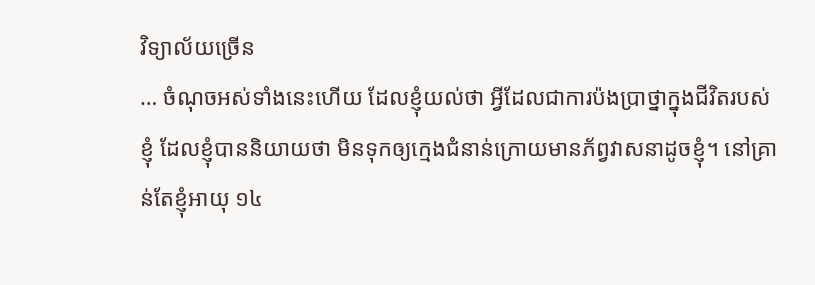វិទ្យាល័យច្រើន
… ចំណុចអស់ទាំងនេះហើយ ដែលខ្ញុំយល់ថា អ្វីដែលជាការប៉ងប្រាថ្នាក្នុងជីវិតរបស់ខ្ញុំ ដែលខ្ញុំបាននិយាយថា មិនទុកឲ្យក្មេងជំនាន់ក្រោយមានភ័ព្វវាសនាដូចខ្ញុំ។ នៅគ្រាន់តែខ្ញុំអាយុ ១៤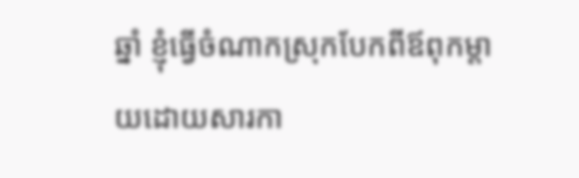ឆ្នាំ ខ្ញុំធ្វើចំណាកស្រុកបែកពីឪពុកម្តាយដោយសារកា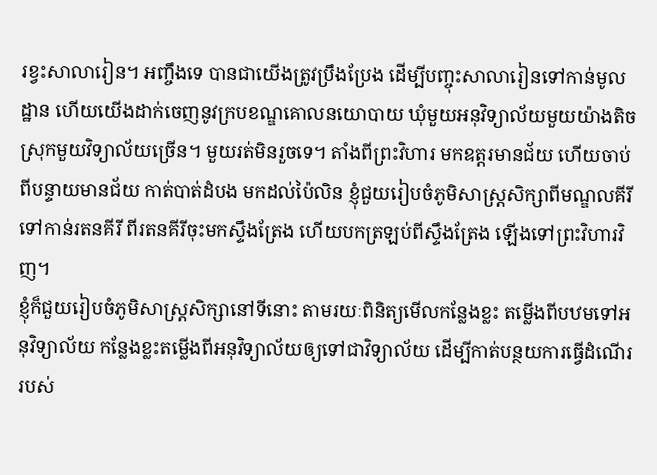រខ្វះសាលារៀន។ អញ្ចឹងទេ បានជាយើងត្រូវប្រឹងប្រែង ដើម្បីបញ្ចុះសាលារៀនទៅកាន់មូលដ្ឋាន ហើយយើងដាក់ចេញនូវក្របខណ្ឌគោលនយោបាយ ឃុំមួយអនុវិទ្យាល័យមួយយ៉ាងតិច ស្រុកមួយវិទ្យាល័យច្រើន។ មួយរត់មិនរួចទេ។ តាំងពីព្រះវិហារ មកឧត្តរមានជ័យ ហើយចាប់ពីបន្ទាយមានជ័យ កាត់បាត់ដំបង មកដល់ប៉ៃលិន ខ្ញុំជួយរៀបចំភូមិសាស្ត្រសិក្សាពីមណ្ឌលគីរី ទៅកាន់រតនគីរី ពីរតនគីរីចុះមកស្ទឹងត្រែង ហើយបកត្រឡប់ពីស្ទឹងត្រែង ឡើងទៅព្រះវិហារវិញ។
ខ្ញុំក៏ជួយរៀបចំភូមិសាស្ត្រសិក្សានៅទីនោះ តាមរយៈពិនិត្យមើលកន្លែងខ្លះ តម្លើងពីបឋមទៅអនុវិទ្យាល័យ កន្លែងខ្លះតម្លើងពីអនុវិទ្យាល័យឲ្យទៅជាវិទ្យាល័យ ដើម្បីកាត់បន្ថយការធ្វើដំណើររបស់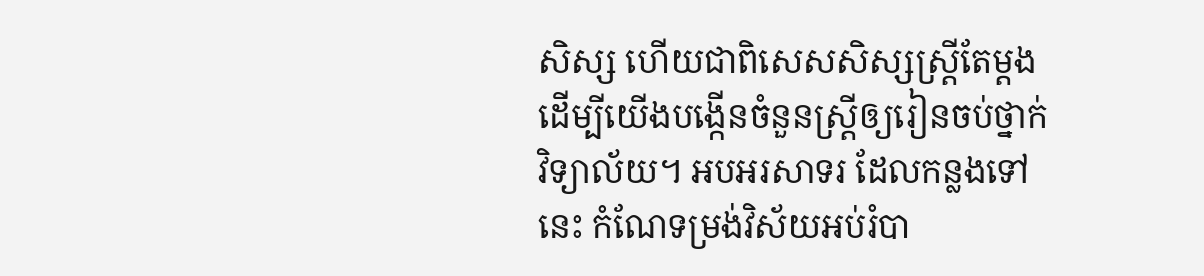សិស្ស ហើយជាពិសេសសិស្សស្ត្រីតែម្តង ដើម្បីយើងបង្កើនចំនួនស្ត្រីឲ្យរៀនចប់ថ្នាក់វិទ្យាល័យ។ អបអរសាទរ ដែលកន្លងទៅនេះ កំណែទម្រង់វិស័យអប់រំបា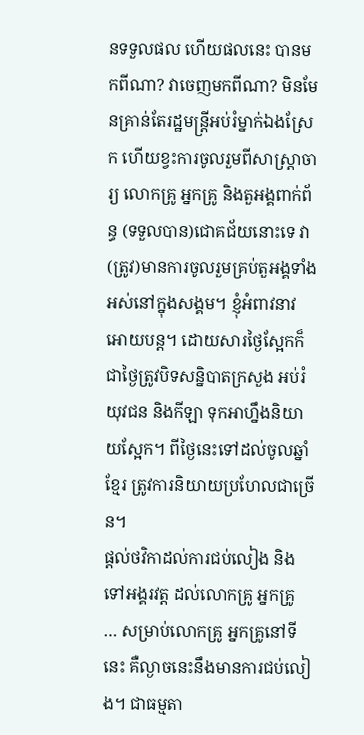នទទួលផល ហើយផលនេះ បានមកពីណា? វាចេញមកពីណា? មិនមែនគ្រាន់តែរដ្ឋមន្រ្តីអប់រំម្នាក់ឯងស្រែក ហើយខ្វះការចូលរួមពីសាស្រ្តាចារ្យ លោកគ្រូ អ្នកគ្រូ និងតួអង្គពាក់ព័ន្ធ (ទទួលបាន)ជោគជ័យនោះទេ វា(ត្រូវ)មានការចូលរួមគ្រប់តួអង្គទាំងអស់នៅក្នុងសង្គម។ ខ្ញុំអំពាវនាវអោយបន្ត។ ដោយសារថ្ងៃស្អែកក៏ជាថ្ងៃត្រូវបិទសន្និបាតក្រសួង អប់រំ យុវជន និងកីឡា ទុកអាហ្នឹងនិយាយស្អែក។ ពីថ្ងៃនេះទៅដល់ចូលឆ្នាំខ្មែរ ត្រូវការនិយាយប្រហែលជាច្រើន។
ផ្ដល់ថវិកាដល់ការជប់លៀង និងទៅអង្គរវត្ត ដល់លោកគ្រូ អ្នកគ្រូ
… សម្រាប់លោកគ្រូ អ្នកគ្រូនៅទីនេះ គឺល្ងាចនេះនឹងមានការជប់លៀង។ ជាធម្មតា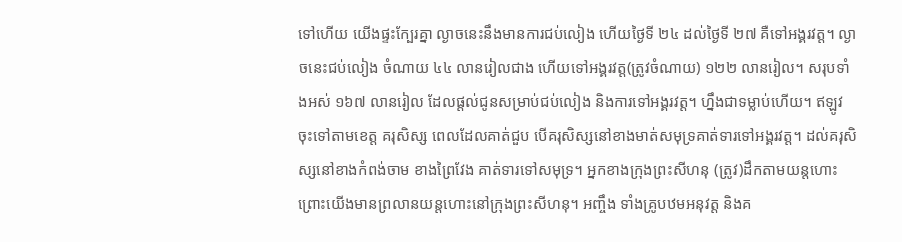ទៅហើយ យើងផ្ទះក្បែរគ្នា ល្ងាចនេះនឹងមានការជប់លៀង ហើយថ្ងៃទី ២៤ ដល់ថ្ងៃទី ២៧ គឺទៅអង្គរវត្ត។ ល្ងាចនេះជប់លៀង ចំណាយ ៤៤ លានរៀលជាង ហើយទៅអង្គរវត្ត(ត្រូវចំណាយ) ១២២ លានរៀល។ សរុបទាំងអស់ ១៦៧ លានរៀល ដែលផ្ដល់ជូនសម្រាប់ជប់លៀង និងការទៅអង្គរវត្ត។ ហ្នឹងជាទម្លាប់ហើយ។ ឥឡូវចុះទៅតាមខេត្ត គរុសិស្ស ពេលដែលគាត់ជួប បើគរុសិស្សនៅខាងមាត់សមុទ្រគាត់ទារទៅអង្គរវត្ត។ ដល់គរុសិស្សនៅខាងកំពង់ចាម ខាងព្រៃវែង គាត់ទារទៅសមុទ្រ។ អ្នកខាងក្រុងព្រះសីហនុ (ត្រូវ)ដឹកតាមយន្តហោះ ព្រោះយើងមានព្រលានយន្តហោះនៅក្រុងព្រះសីហនុ។ អញ្ចឹង ទាំងគ្រូបឋមអនុវត្ត និងគ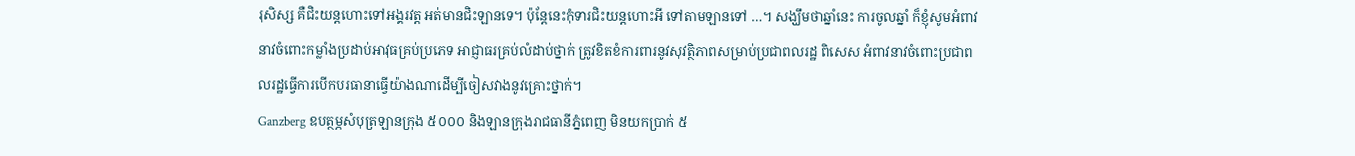រុសិស្ស គឺជិះយន្ដហោះទៅអង្គរវត្ត អត់មានជិះឡានទេ។ ប៉ុន្តែនេះកុំទារជិះយន្តហោះអី ទៅតាមឡានទៅ …។ សង្ឃឹមថាឆ្នាំនេះ ការចូលឆ្នាំ ក៏ខ្ញុំសូមអំពាវនាវចំពោះកម្លាំងប្រដាប់អាវុធគ្រប់ប្រភេទ អាជ្ញាធរគ្រប់លំដាប់ថ្នាក់ ត្រូវខិតខំការពារនូវសុវត្ថិភាពសម្រាប់ប្រជាពលរដ្ឋ ពិសេស អំពាវនាវចំពោះប្រជាពលរដ្ឋធ្វើការបើកបរធានាធ្វើយ៉ាងណាដើម្បីចៀសវាងនូវគ្រោះថ្នាក់។
Ganzberg ឧបត្ថម្ភសំបុត្រឡានក្រុង ៥០០០ និងឡានក្រុងរាជធានីភ្នំពេញ មិនយកប្រាក់ ៥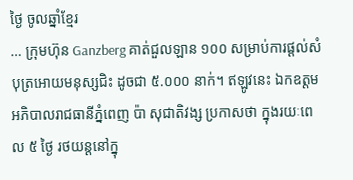ថ្ងៃ ចូលឆ្នាំខ្មែរ
… ក្រុមហ៊ុន Ganzberg គាត់ជួលឡាន ១០០ សម្រាប់ការផ្ដល់សំបុត្រអោយមនុស្សជិះ ដូចជា ៥.០០០ នាក់។ ឥឡូវនេះ ឯកឧត្តម អភិបាលរាជធានីភ្នំពេញ ប៉ា សុជាតិវង្ស ប្រកាសថា ក្នុងរយៈពេល ៥ ថ្ងៃ រថយន្តនៅក្នុ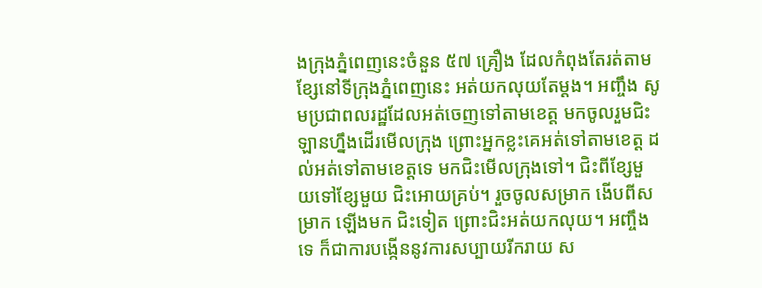ងក្រុងភ្នំពេញនេះចំនួន ៥៧ គ្រឿង ដែលកំពុងតែរត់តាមខ្សែនៅទីក្រុងភ្នំពេញនេះ អត់យកលុយតែម្ដង។ អញ្ចឹង សូមប្រជាពលរដ្ឋដែលអត់ចេញទៅតាមខេត្ត មកចូលរួមជិះឡានហ្នឹងដើរមើលក្រុង ព្រោះអ្នកខ្លះគេអត់ទៅតាមខេត្ត ដល់អត់ទៅតាមខេត្តទេ មកជិះមើលក្រុងទៅ។ ជិះពីខ្សែមួយទៅខ្សែមួយ ជិះអោយគ្រប់។ រួចចូលសម្រាក ងើបពីសម្រាក ឡើងមក ជិះទៀត ព្រោះជិះអត់យកលុយ។ អញ្ចឹងទេ ក៏ជាការបង្កើននូវការសប្បាយរីករាយ ស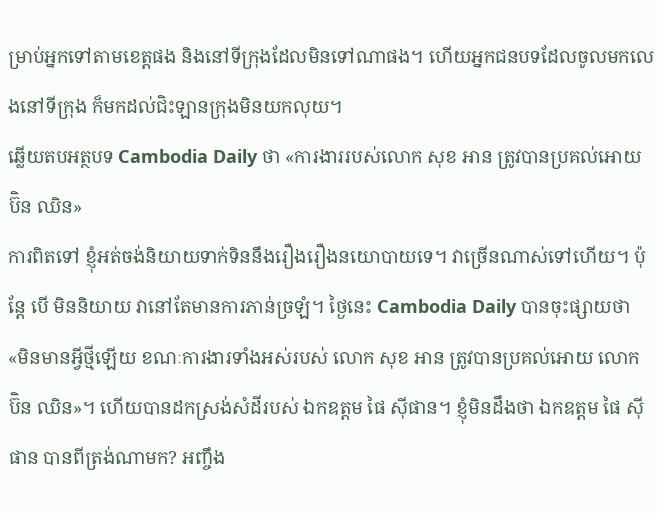ម្រាប់អ្នកទៅតាមខេត្តផង និងនៅទីក្រុងដែលមិនទៅណាផង។ ហើយអ្នកជនបទដែលចូលមកលេងនៅទីក្រុង ក៏មកដល់ជិះឡានក្រុងមិនយកលុយ។
ឆ្លើយតបអត្ថបទ Cambodia Daily ថា «ការងាររបស់លោក សុខ អាន ត្រូវបានប្រគល់អោយ ប៊ិន ឈិន»
ការពិតទៅ ខ្ញុំអត់ចង់និយាយទាក់ទិននឹងរឿងរឿងនយោបាយទេ។ វាច្រើនណាស់ទៅហើយ។ ប៉ុន្តែ បើ មិននិយាយ វានៅតែមានការភាន់ច្រឡំ។ ថ្ងៃនេះ Cambodia Daily បានចុះផ្សាយថា «មិនមានអ្វីថ្មីឡើយ ខណៈការងារទាំងអស់របស់ លោក សុខ អាន ត្រូវបានប្រគល់អោយ លោក ប៊ិន ឈិន»។ ហើយបានដកស្រង់សំដីរបស់ ឯកឧត្តម ផៃ ស៊ីផាន។ ខ្ញុំមិនដឹងថា ឯកឧត្តម ផៃ ស៊ីផាន បានពីត្រង់ណាមក? អញ្ចឹង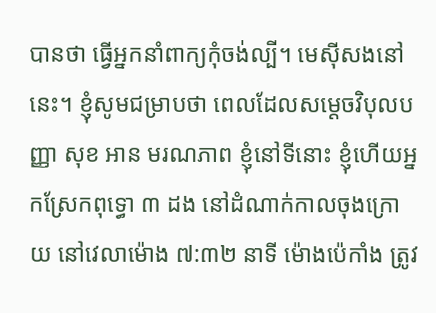បានថា ធ្វើអ្នកនាំពាក្យកុំចង់ល្បី។ មេស៊ីសងនៅនេះ។ ខ្ញុំសូមជម្រាបថា ពេលដែលសម្ដេចវិបុលបញ្ញា សុខ អាន មរណភាព ខ្ញុំនៅទីនោះ ខ្ញុំហើយអ្នកស្រែកពុទ្ធោ ៣ ដង នៅដំណាក់កាលចុងក្រោយ នៅវេលាម៉ោង ៧:៣២ នាទី ម៉ោងប៉េកាំង ត្រូវ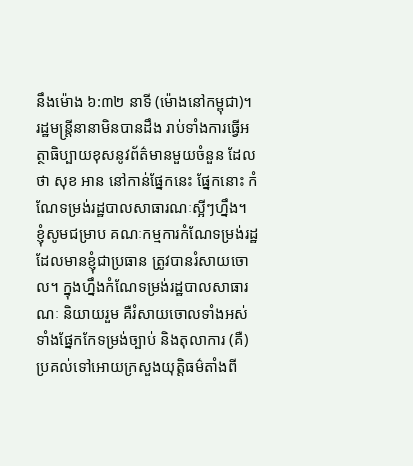នឹងម៉ោង ៦:៣២ នាទី (ម៉ោងនៅកម្ពុជា)។ រដ្ឋមន្រ្តីនានាមិនបានដឹង រាប់ទាំងការធ្វើអត្ថាធិប្បាយខុសនូវព័ត៌មានមួយចំនួន ដែលថា សុខ អាន នៅកាន់ផ្នែកនេះ ផ្នែកនោះ កំណែទម្រង់រដ្ឋបាលសាធារណៈស្អីៗហ្នឹង។
ខ្ញុំសូមជម្រាប គណៈកម្មការកំណែទម្រង់រដ្ឋដែលមានខ្ញុំជាប្រធាន ត្រូវបានរំសាយចោល។ ក្នុងហ្នឹងកំណែទម្រង់រដ្ឋបាលសាធារណៈ និយាយរួម គឺរំសាយចោលទាំងអស់ ទាំងផ្នែកកែទម្រង់ច្បាប់ និងតុលាការ (គឺ)ប្រគល់ទៅអោយក្រសួងយុត្តិធម៌តាំងពី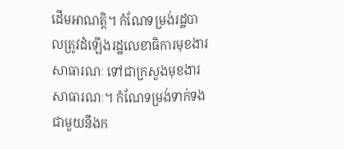ដើមអាណត្តិ។ កំណែទម្រង់រដ្ឋបាលត្រូវដំឡើងរដ្ឋលេខាធិការមុខងារសាធារណៈ ទៅជាក្រសួងមុខងារសាធារណៈ។ កំណែទម្រង់ទាក់ទងជាមួយនឹងក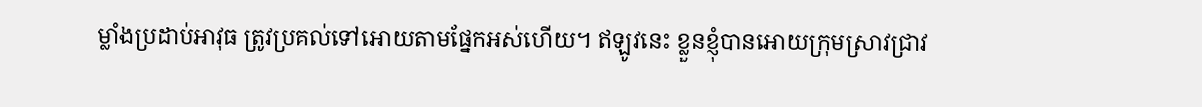ម្លាំងប្រដាប់អាវុធ ត្រូវប្រគល់ទៅអោយតាមផ្នែកអស់ហើយ។ ឥឡូវនេះ ខ្លួនខ្ញុំបានអោយក្រុមស្រាវជ្រាវ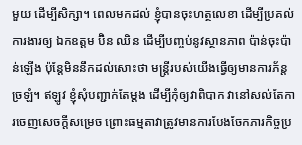មួយ ដើម្បីសិក្សា។ ពេលមកដល់ ខ្ញុំបានចុះហត្ថលេខា ដើម្បីប្រគល់ការងារឲ្យ ឯកឧត្តម ប៊ិន ឈិន ដើម្បីបញ្ចប់នូវស្ថានភាព ប៉ាន់ចុះប៉ាន់ឡើង ប៉ុន្តែមិននឹកដល់សោះថា មន្ត្រីរបស់យើងធ្វើឲ្យមានការភ័ន្តច្រឡំ។ ឥឡូវ ខ្ញុំសុំបញ្ជាក់តែម្តង ដើម្បីកុំឲ្យវាពិបាក វានៅសល់តែការចេញសេចក្តីសម្រេច ព្រោះធម្មតាវាត្រូវមានការបែងចែកភារកិច្ចប្រ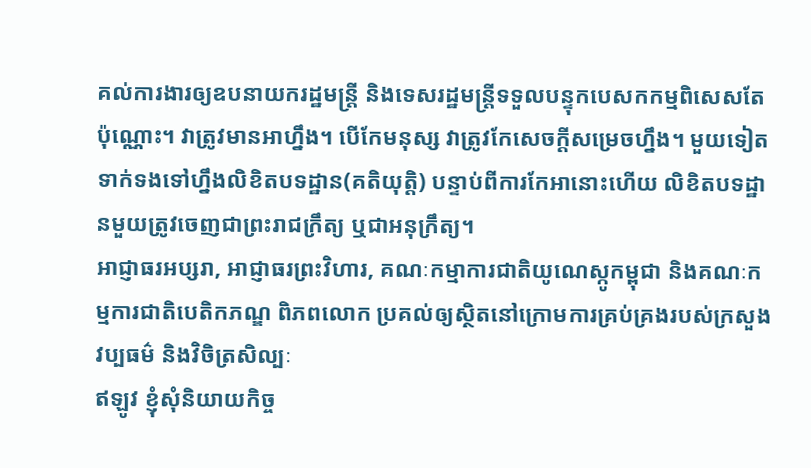គល់ការងារឲ្យឧបនាយករដ្ឋមន្ត្រី និងទេសរដ្ឋមន្ត្រីទទួលបន្ទុកបេសកកម្មពិសេសតែប៉ុណ្ណោះ។ វាត្រូវមានអាហ្នឹង។ បើកែមនុស្ស វាត្រូវកែសេចក្តីសម្រេចហ្នឹង។ មួយទៀត ទាក់ទងទៅហ្នឹងលិខិតបទដ្ឋាន(គតិយុត្តិ) បន្ទាប់ពីការកែអានោះហើយ លិខិតបទដ្ឋានមួយត្រូវចេញជាព្រះរាជក្រឹត្យ ឬជាអនុក្រឹត្យ។
អាជ្ញាធរអប្សរា, អាជ្ញាធរព្រះវិហារ, គណៈកម្មាការជាតិយូណេស្កូកម្ពុជា និងគណៈកម្មការជាតិបេតិកភណ្ឌ ពិភពលោក ប្រគល់ឲ្យស្ថិតនៅក្រោមការគ្រប់គ្រងរបស់ក្រសួង វប្បធម៌ និងវិចិត្រសិល្បៈ
ឥឡូវ ខ្ញុំសុំនិយាយកិច្ច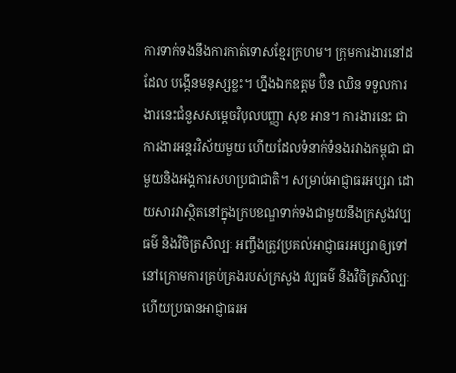ការទាក់ទងនឹងការកាត់ទោសខ្មែរក្រហម។ ក្រុមការងារនៅដដែល បង្កើនមនុស្សខ្លះ។ ហ្នឹងឯកឧត្តម ប៊ិន ឈិន ទទួលការងារនេះជំនួសសម្តេចវិបុលបញ្ញា សុខ អាន។ ការងារនេះ ជាការងារអន្តរវិស័យមួយ ហើយដែលទំនាក់ទំនងរវាងកម្ពុជា ជាមួយនិងអង្គការសហប្រជាជាតិ។ សម្រាប់អាជ្ញាធរអប្សរា ដោយសារវាស្ថិតនៅក្នុងក្របខណ្ឌទាក់ទងជាមួយនឹងក្រសួងវប្បធម៌ និងវិចិត្រសិល្បៈ អញ្ចឹងត្រូវប្រគល់អាជ្ញាធរអប្សរាឲ្យទៅនៅក្រោមការគ្រប់គ្រងរបស់ក្រសួង វប្បធម៌ និងវិចិត្រសិល្បៈ ហើយប្រធានអាជ្ញាធរអ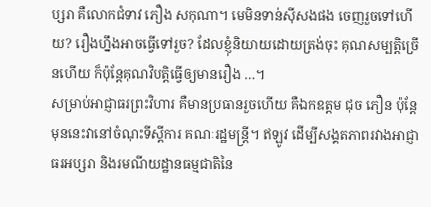ប្សរា គឺលោកជំទាវ ភឿង សកុណា។ មេមិនទាន់ស៊ីសងផង ចេញរួចទៅហើយ? រឿងហ្នឹងអាចធ្វើទៅរួច? ដែលខ្ញុំនិយាយដោយត្រង់ចុះ គុណសម្បត្តិច្រើនហើយ ក៏ប៉ុន្តែគុណវិបត្តិធ្វើឲ្យមានរឿង …។
សម្រាប់អាជ្ញាធរព្រះវិហារ គឺមានប្រធានរួចហើយ គឺឯកឧត្តម ជុច ភឿន ប៉ុន្តែ មុននេះវានៅចំណុះទីស្តីការ គណៈរដ្ឋមន្ត្រី។ ឥឡូវ ដើម្បីសង្គតភាពរវាងអាជ្ញាធរអប្សរា និងរមណីយដ្ឋានធម្មជាតិនៃ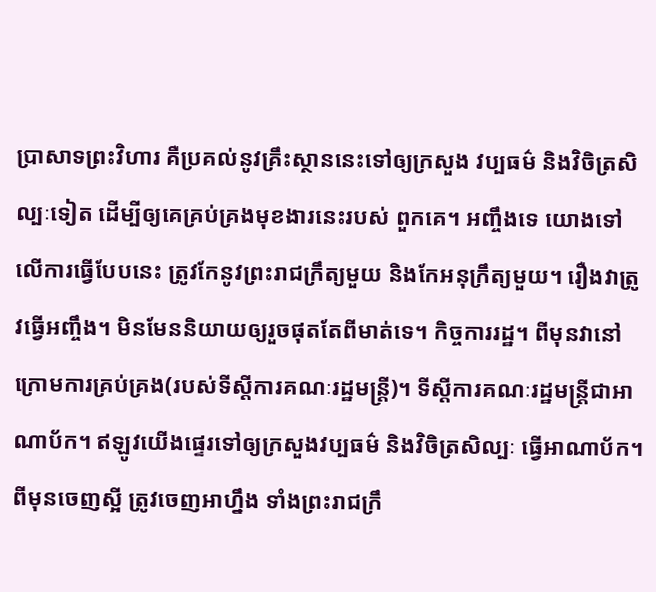ប្រាសាទព្រះវិហារ គឺប្រគល់នូវគ្រឹះស្ថាននេះទៅឲ្យក្រសួង វប្បធម៌ និងវិចិត្រសិល្បៈទៀត ដើម្បីឲ្យគេគ្រប់គ្រងមុខងារនេះរបស់ ពួកគេ។ អញ្ចឹងទេ យោងទៅលើការធ្វើបែបនេះ ត្រូវកែនូវព្រះរាជក្រឹត្យមួយ និងកែអនុក្រឹត្យមួយ។ រឿងវាត្រូវធ្វើអញ្ចឹង។ មិនមែននិយាយឲ្យរួចផុតតែពីមាត់ទេ។ កិច្ចការរដ្ឋ។ ពីមុនវានៅក្រោមការគ្រប់គ្រង(របស់ទីស្តីការគណៈរដ្ឋមន្ត្រី)។ ទីស្តីការគណៈរដ្ឋមន្ត្រីជាអាណាប័ក។ ឥឡូវយើងផ្ទេរទៅឲ្យក្រសួងវប្បធម៌ និងវិចិត្រសិល្បៈ ធ្វើអាណាប័ក។ ពីមុនចេញស្អី ត្រូវចេញអាហ្នឹង ទាំងព្រះរាជក្រឹ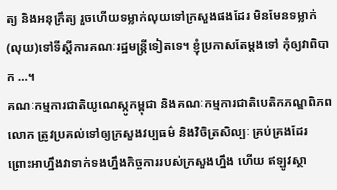ត្យ និងអនុក្រឹត្យ រួចហើយទម្លាក់លុយទៅក្រសួងផងដែរ មិនមែនទម្លាក់(លុយ)ទៅទីស្តីការគណៈរដ្ឋមន្ត្រីទៀតទេ។ ខ្ញុំប្រកាសតែម្តងទៅ កុំឲ្យវាពិបាក …។
គណៈកម្មការជាតិយូណេស្កូកម្ពុជា និងគណៈកម្មការជាតិបេតិកភណ្ឌពិភពលោក ត្រូវប្រគល់ទៅឲ្យក្រសួងវប្បធម៌ និងវិចិត្រសិល្បៈ គ្រប់គ្រងដែរ ព្រោះអាហ្នឹងវាទាក់ទងហ្នឹងកិច្ចការរបស់ក្រសួងហ្នឹង ហើយ ឥឡូវស្ថា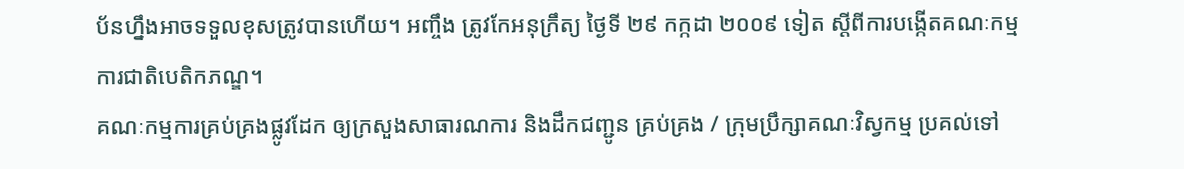ប័នហ្នឹងអាចទទួលខុសត្រូវបានហើយ។ អញ្ចឹង ត្រូវកែអនុក្រឹត្យ ថ្ងៃទី ២៩ កក្កដា ២០០៩ ទៀត ស្តីពីការបង្កើតគណៈកម្មការជាតិបេតិកភណ្ឌ។
គណៈកម្មការគ្រប់គ្រងផ្លូវដែក ឲ្យក្រសួងសាធារណការ និងដឹកជញ្ជូន គ្រប់គ្រង / ក្រុមប្រឹក្សាគណៈវិស្វកម្ម ប្រគល់ទៅ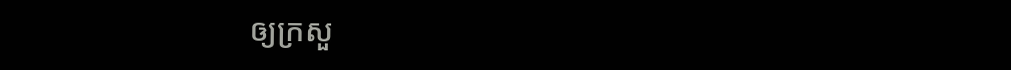ឲ្យក្រសួ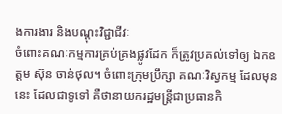ងការងារ និងបណ្តុះវិជ្ជាជីវៈ
ចំពោះគណៈកម្មការគ្រប់គ្រងផ្លូវដែក ក៏ត្រូវប្រគល់ទៅឲ្យ ឯកឧត្តម ស៊ុន ចាន់ថុល។ ចំពោះក្រុមប្រឹក្សា គណៈវិស្វកម្ម ដែលមុននេះ ដែលជាទូទៅ គឺថានាយករដ្ឋមន្ត្រីជាប្រធានកិ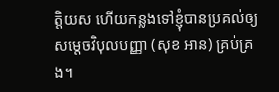ត្តិយស ហើយកន្លងទៅខ្ញុំបានប្រគល់ឲ្យសម្តេចវិបុលបញ្ញា (សុខ អាន) គ្រប់គ្រង។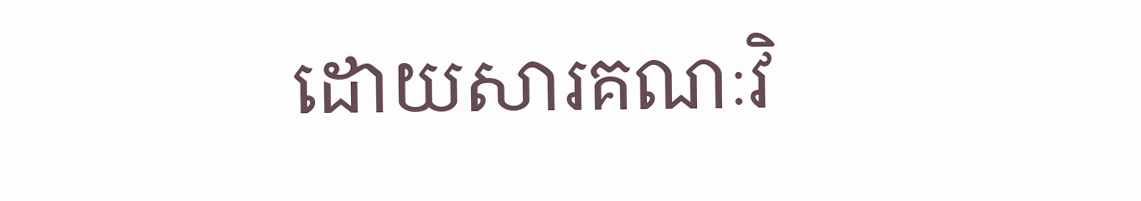ដោយសារគណៈវិ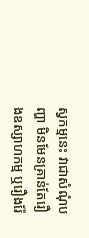ស្វកម្មនេះ វាជាសំណុំបញ្ហា មិនមែនគ្រាន់តែរឿងឧស្សាហកម្ម ឬរឿងរ៉ែ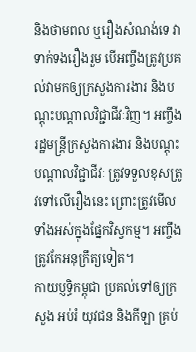និងថាមពល ឬរឿងសំណង់ទេ វាទាក់ទងរឿងរួម បើអញ្ចឹងត្រូវប្រគល់វាមកឲ្យក្រសួងការងារ និងបណ្តុះបណ្តាលវិជ្ជាជីវៈវិញ។ អញ្ចឹង រដ្ឋមន្ត្រីក្រសួងការងារ និងបណ្តុះបណ្តាលវិជ្ជាជីវៈ ត្រូវទទួលខុសត្រូវទៅលើរឿងនេះ ព្រោះត្រូវមើលទាំងអស់ក្នុងផ្នែកវិស្វកម្ម។ អញ្ចឹង ត្រូវកែអនុក្រឹត្យទៀត។
កាយប្ញទ្ធិកម្ពុជា ប្រគល់ទៅឲ្យក្រសួង អប់រំ យុវជន និងកីឡា គ្រប់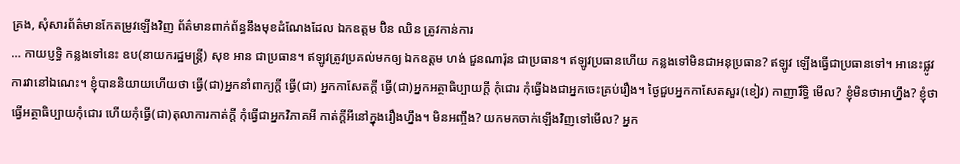គ្រង, សុំសារព័ត៌មានកែតម្រូវឡើងវិញ ព័ត៌មានពាក់ព័ន្ធនឹងមុខដំណែងដែល ឯកឧត្តម ប៊ិន ឈិន ត្រូវកាន់ការ
… កាយប្ញទ្ធិ កន្លងទៅនេះ ឧប(នាយករដ្ឋមន្ត្រី) សុខ អាន ជាប្រធាន។ ឥឡូវត្រូវប្រគល់មកឲ្យ ឯកឧត្តម ហង់ ជួនណារ៉ុន ជាប្រធាន។ ឥឡូវប្រធានហើយ កន្លងទៅមិនជាអនុប្រធាន? ឥឡូវ ឡើងធ្វើជាប្រធានទៅ។ អានេះផ្លូវការវានៅឯណេះ។ ខ្ញុំបាននិយាយហើយថា ធ្វើ(ជា)អ្នកនាំពាក្យក្តី ធ្វើ(ជា) អ្នកកាសែតក្តី ធ្វើ(ជា)អ្នកអត្ថាធិប្បាយក្តី កុំជោរ កុំធ្វើឯងជាអ្នកចេះគ្រប់រឿង។ ថ្ងៃជួបអ្នកកាសែតសួរ(ខៀវ) កាញារឹទ្ធិ មើល? ខ្ញុំមិនថាអាហ្នឹង? ខ្ញុំថា ធ្វើអត្ថាធិប្បាយកុំជោរ ហើយកុំធ្វើ(ជា)តុលាការកាត់ក្តី កុំធ្វើជាអ្នកវិភាគអី កាត់ក្តីអីនៅក្នុងរឿងហ្នឹង។ មិនអញ្ចឹង? យកមកចាក់ឡើងវិញទៅមើល? អ្នក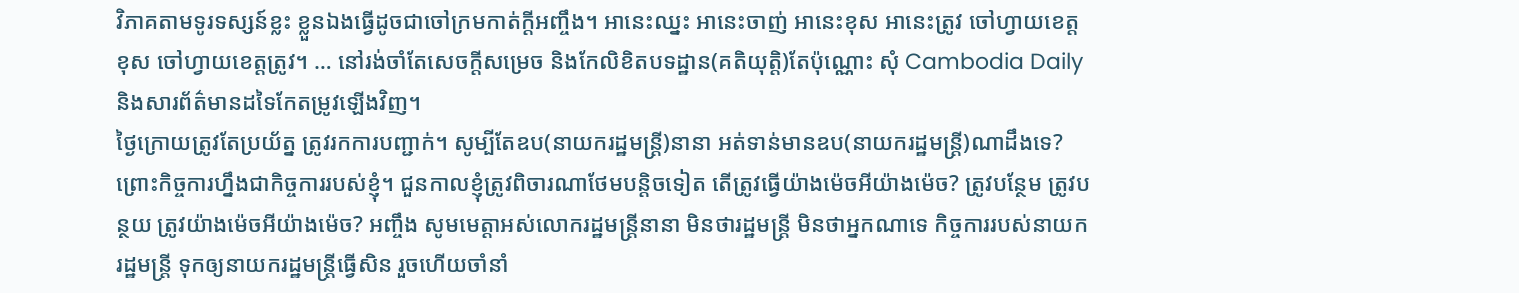វិភាគតាមទូរទស្សន៍ខ្លះ ខ្លួនឯងធ្វើដូចជាចៅក្រមកាត់ក្តីអញ្ចឹង។ អានេះឈ្នះ អានេះចាញ់ អានេះខុស អានេះត្រូវ ចៅហ្វាយខេត្តខុស ចៅហ្វាយខេត្តត្រូវ។ … នៅរង់ចាំតែសេចក្តីសម្រេច និងកែលិខិតបទដ្ឋាន(គតិយុត្តិ)តែប៉ុណ្ណោះ សុំ Cambodia Daily និងសារព័ត៌មានដទៃកែតម្រូវឡើងវិញ។
ថ្ងៃក្រោយត្រូវតែប្រយ័ត្ន ត្រូវរកការបញ្ជាក់។ សូម្បីតែឧប(នាយករដ្ឋមន្ត្រី)នានា អត់ទាន់មានឧប(នាយករដ្ឋមន្ត្រី)ណាដឹងទេ? ព្រោះកិច្ចការហ្នឹងជាកិច្ចការរបស់ខ្ញុំ។ ជួនកាលខ្ញុំត្រូវពិចារណាថែមបន្តិចទៀត តើត្រូវធ្វើយ៉ាងម៉េចអីយ៉ាងម៉េច? ត្រូវបន្ថែម ត្រូវបន្ថយ ត្រូវយ៉ាងម៉េចអីយ៉ាងម៉េច? អញ្ចឹង សូមមេត្តាអស់លោករដ្ឋមន្ត្រីនានា មិនថារដ្ឋមន្ត្រី មិនថាអ្នកណាទេ កិច្ចការរបស់នាយករដ្ឋមន្ត្រី ទុកឲ្យនាយករដ្ឋមន្ត្រីធ្វើសិន រួចហើយចាំនាំ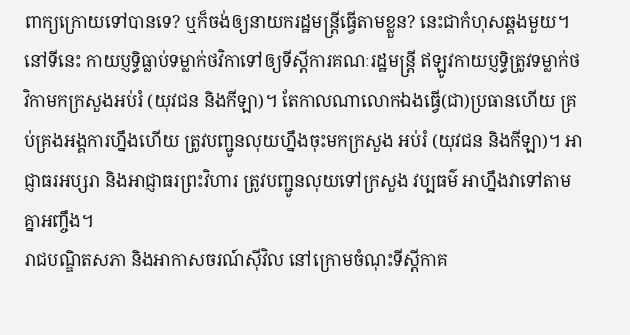ពាក្យក្រោយទៅបានទេ? ឬក៏ចង់ឲ្យនាយករដ្ឋមន្ត្រីធ្វើតាមខ្លួន? នេះជាកំហុសឆ្គងមួយ។ នៅទីនេះ កាយប្ញទ្ធិធ្លាប់ទម្លាក់ថវិកាទៅឲ្យទីស្តីការគណៈរដ្ឋមន្ត្រី ឥឡូវកាយប្ញទ្ធិត្រូវទម្លាក់ថវិកាមកក្រសួងអប់រំ (យុវជន និងកីឡា)។ តែកាលណាលោកឯងធ្វើ(ជា)ប្រធានហើយ គ្រប់គ្រងអង្គការហ្នឹងហើយ ត្រូវបញ្ជូនលុយហ្នឹងចុះមកក្រសួង អប់រំ (យុវជន និងកីឡា)។ អាជ្ញាធរអប្សរា និងអាជ្ញាធរព្រះវិហារ ត្រូវបញ្ជូនលុយទៅក្រសួង វប្បធម៌ អាហ្នឹងវាទៅតាមគ្នាអញ្ចឹង។
រាជបណ្ឌិតសភា និងអាកាសចរណ៍ស៊ីវិល នៅក្រោមចំណុះទីស្តីកាគ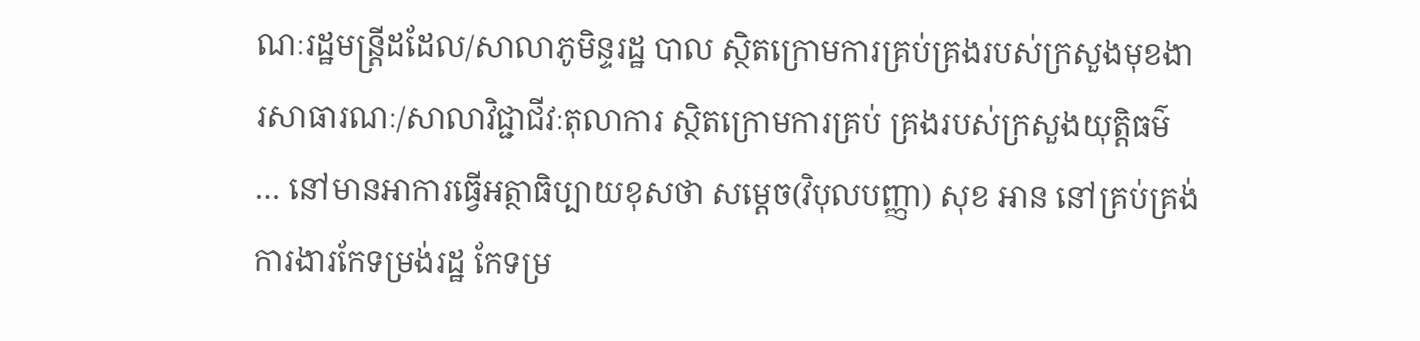ណៈរដ្ឋមន្ត្រីដដែល/សាលាភូមិន្ទរដ្ឋ បាល ស្ថិតក្រោមការគ្រប់គ្រងរបស់ក្រសួងមុខងារសាធារណៈ/សាលាវិជ្ជាជីវៈតុលាការ ស្ថិតក្រោមការគ្រប់ គ្រងរបស់ក្រសួងយុត្តិធម៌
… នៅមានអាការធ្វើអត្ថាធិប្បាយខុសថា សម្តេច(វិបុលបញ្ញា) សុខ អាន នៅគ្រប់គ្រង់ការងារកែទម្រង់រដ្ឋ កែទម្រ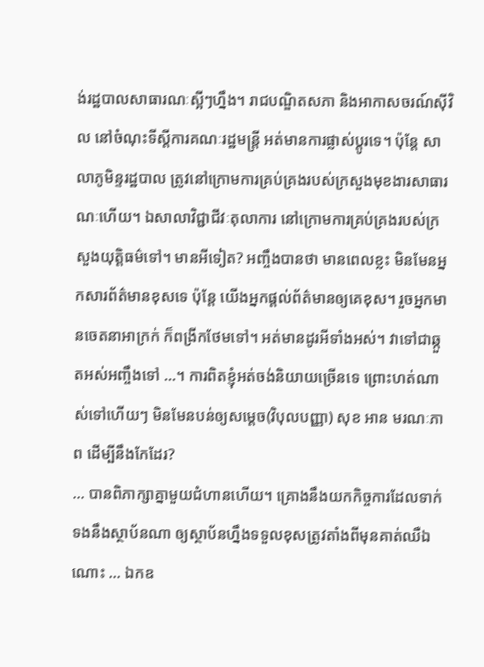ង់រដ្ឋបាលសាធារណៈស្អីៗហ្នឹង។ រាជបណ្ឌិតសភា និងអាកាសចរណ៍ស៊ីវិល នៅចំណុះទីស្តីការគណៈរដ្ឋមន្ត្រី អត់មានការផ្លាស់ប្តូរទេ។ ប៉ុន្តែ សាលាភូមិន្ទរដ្ឋបាល ត្រូវនៅក្រោមការគ្រប់គ្រងរបស់ក្រសួងមុខងារសាធារណៈហើយ។ ឯសាលាវិជ្ជាជីវៈតុលាការ នៅក្រោមការគ្រប់គ្រងរបស់ក្រសួងយុត្តិធម៌ទៅ។ មានអីទៀត? អញ្ចឹងបានថា មានពេលខ្លះ មិនមែនអ្នកសារព័ត៌មានខុសទេ ប៉ុន្តែ យើងអ្នកផ្តល់ព័ត៌មានឲ្យគេខុស។ រួចអ្នកមានចេតនាអាក្រក់ ក៏ពង្រីកថែមទៅ។ អត់មានដូរអីទាំងអស់។ វាទៅជាឆ្កួតអស់អញ្ចឹងទៅ …។ ការពិតខ្ញុំអត់ចង់និយាយច្រើនទេ ព្រោះហត់ណាស់ទៅហើយៗ មិនមែនបន់ឲ្យសម្តេច(វិបុលបញ្ញា) សុខ អាន មរណៈភាព ដើម្បីនឹងកែដែរ?
… បានពិភាក្សាគ្នាមួយជំហានហើយ។ គ្រោងនឹងយកកិច្ចការដែលទាក់ទងនឹងស្ថាប័នណា ឲ្យស្ថាប័នហ្នឹងទទួលខុសត្រូវតាំងពីមុនគាត់ឈឺឯណោះ … ឯកឧ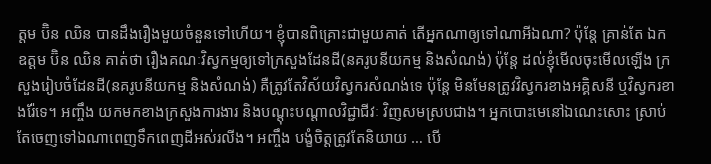ត្តម ប៊ិន ឈិន បានដឹងរឿងមួយចំនួនទៅហើយ។ ខ្ញុំបានពិគ្រោះជាមួយគាត់ តើអ្នកណាឲ្យទៅណាអីឯណា? ប៉ុន្តែ គ្រាន់តែ ឯកឧត្តម ប៊ិន ឈិន គាត់ថា រឿងគណៈវិស្វកម្មឲ្យទៅក្រសួងដែនដី(នគរូបនីយកម្ម និងសំណង់) ប៉ុន្តែ ដល់ខ្ញុំមើលចុះមើលឡើង ក្រសួងរៀបចំដែនដី(នគរូបនីយកម្ម និងសំណង់) គឺត្រូវតែវិស័យវិស្វករសំណង់ទេ ប៉ុន្តែ មិនមែនត្រូវវិស្វករខាងអគ្គិសនី ឬវិស្វករខាងរ៉ែទេ។ អញ្ចឹង យកមកខាងក្រសួងការងារ និងបណ្តុះបណ្តាលវិជ្ជាជីវៈ វិញសមស្របជាង។ អ្នកបោះមេនៅឯណេះសោះ ស្រាប់តែចេញទៅឯណាពេញទឹកពេញដីអស់រលីង។ អញ្ចឹង បង្ខំចិត្តត្រូវតែនិយាយ … បើ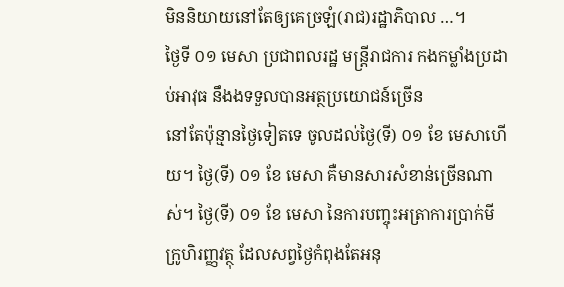មិននិយាយនៅតែឲ្យគេច្រឡំ(រាជ)រដ្ឋាភិបាល …។
ថ្ងៃទី ០១ មេសា ប្រជាពលរដ្ឋ មន្ត្រីរាជការ កងកម្លាំងប្រដាប់អាវុធ នឹងងទទួលបានអត្ថប្រយោជន៍ច្រើន
នៅតែប៉ុន្មានថ្ងៃទៀតទេ ចូលដល់ថ្ងៃ(ទី) ០១ ខែ មេសាហើយ។ ថ្ងៃ(ទី) ០១ ខែ មេសា គឺមានសារសំខាន់ច្រើនណាស់។ ថ្ងៃ(ទី) ០១ ខែ មេសា នៃការបញ្ចុះអត្រាការប្រាក់មីក្រូហិរញ្ញវត្ថុ ដែលសព្វថ្ងៃកំពុងតែអនុ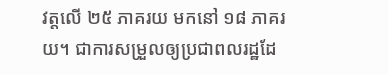វត្តលើ ២៥ ភាគរយ មកនៅ ១៨ ភាគរយ។ ជាការសម្រួលឲ្យប្រជាពលរដ្ឋដែ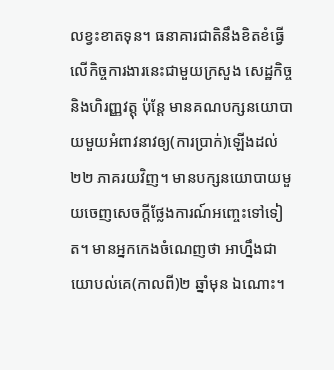លខ្វះខាតទុន។ ធនាគារជាតិនឹងខិតខំធ្វើលើកិច្ចការងារនេះជាមួយក្រសួង សេដ្ឋកិច្ច និងហិរញ្ញវត្តុ ប៉ុន្តែ មានគណបក្សនយោបាយមួយអំពាវនាវឲ្យ(ការប្រាក់)ឡើងដល់ ២២ ភាគរយវិញ។ មានបក្សនយោបាយមួយចេញសេចក្តីថ្លែងការណ៍អញ្ចេះទៅទៀត។ មានអ្នកកេងចំណេញថា អាហ្នឹងជាយោបល់គេ(កាលពី)២ ឆ្នាំមុន ឯណោះ។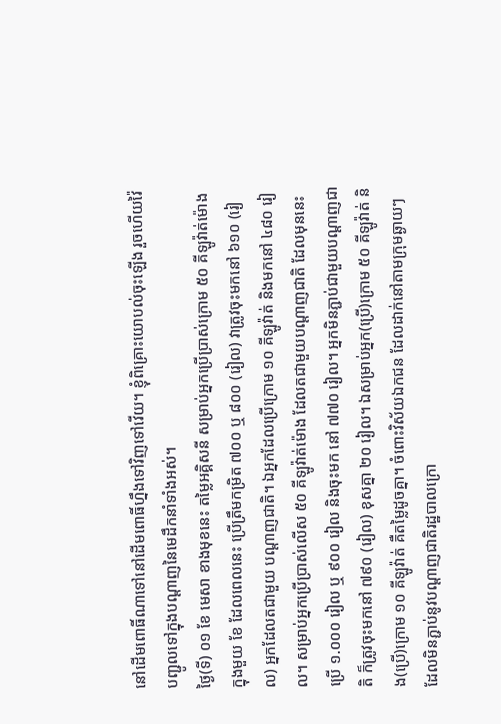នៅដើមពោធិ៍ណាទៅនៅដើមពោធិ៍ហ្នឹងទៅវិញទៅវើយ។ ខ្ញុំពិគ្រោះយោបល់ចុះឡើង រួចហើយវ៉ៃបញ្ជូលទៅក្នុងបណ្តាញនៃមេដឹកនាំទាំងអស់។
ថ្ងៃ(ទី) ០១ ខែ មេសា ខាងមុខនេះ តម្លៃអគ្គិសនី សម្រាប់អ្នកប្រើប្រាស់ក្រោម ៥០ គីឡូវ៉ាត់ម៉ោង ក្នុងមួយ ខែ ដែលពេលនេះ ប្រើត្រឹមកម្រិត ៧០០ ឬ ៨០០ (រៀល) វាត្រូវចុះមកនៅ ៦១០ (រៀល) អ្នកដែលតជាមួយ បណ្តាញជាតិ។ ឯអ្នកដែលប្រើក្រោម ១០ គីឡូវ៉ាត់ និងមកនៅ ៤៨០ រៀល។ សម្រាប់អ្នកប្រើប្រាស់លើស ៥០ គីឡូវ៉ាត់ម៉ោង ដែលតជាមួយបណ្តាញជាតិ ដែលមុននេះប្រើ ១.០០០ រៀល ឬ ៩០០ រៀល និងចុះមក នៅ ៧៧០ រៀល។ អ្នកមិនភ្ជាប់ជាមួយបណ្តាញជាតិ ក៏ត្រូវចុះមកនៅ ៧៩០ (រៀល) ខុសគ្នា ២០ រៀល។ ឯសម្រាប់អ្នក(ប្រើ)ក្រោម ៥០ គីឡូវ៉ាត់ និង(ប្រើ)ក្រោម ១០ គីឡូវ៉ាត់ គឺតម្លៃដូចគ្នា។ ចំពោះវិស័យឯកជន ដែលដាក់នៅតាមក្រុមឆ្ងាយៗ ដែលមិនភ្ជាប់នូវបណ្តាញជាតិរដ្ឋបាលក្រោ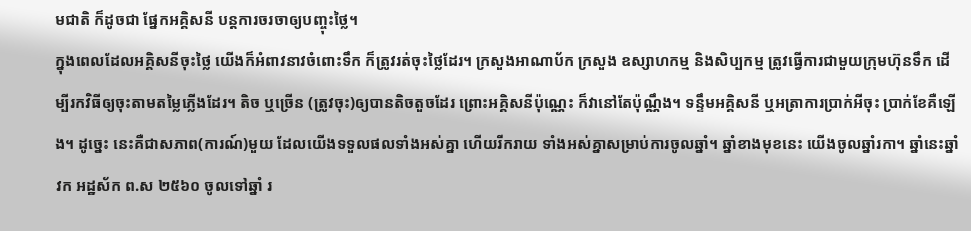មជាតិ ក៏ដូចជា ផ្នែកអគ្គិសនី បន្តការចរចាឲ្យបញ្ចុះថ្លៃ។
ក្នុងពេលដែលអគ្គិសនីចុះថ្លៃ យើងក៏អំពាវនាវចំពោះទឹក ក៏ត្រូវរត់ចុះថ្លៃដែរ។ ក្រសួងអាណាប័ក ក្រសួង ឧស្សាហកម្ម និងសិប្បកម្ម ត្រូវធ្វើការជាមួយក្រុមហ៊ុនទឹក ដើម្បីរកវិធីឲ្យចុះតាមតម្លៃភ្លើងដែរ។ តិច ឬច្រើន (ត្រូវចុះ)ឲ្យបានតិចតួចដែរ ព្រោះអគ្គិសនីប៉ុណ្ណេះ ក៏វានៅតែប៉ុណ្ណឹង។ ទន្ទឹមអគ្គិសនី ឬអត្រាការប្រាក់អីចុះ ប្រាក់ខែគឺឡើង។ ដូច្នេះ នេះគឺជាសភាព(ការណ៍)មួយ ដែលយើងទទួលផលទាំងអស់គ្នា ហើយរីករាយ ទាំងអស់គ្នាសម្រាប់ការចូលឆ្នាំ។ ឆ្នាំខាងមុខនេះ យើងចូលឆ្នាំរកា។ ឆ្នាំនេះឆ្នាំ វក អដ្ឋស័ក ព.ស ២៥៦០ ចូលទៅឆ្នាំ រ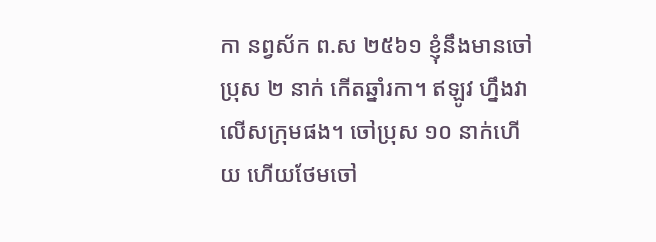កា នព្វស័ក ព.ស ២៥៦១ ខ្ញុំនឹងមានចៅប្រុស ២ នាក់ កើតឆ្នាំរកា។ ឥឡូវ ហ្នឹងវាលើសក្រុមផង។ ចៅប្រុស ១០ នាក់ហើយ ហើយថែមចៅ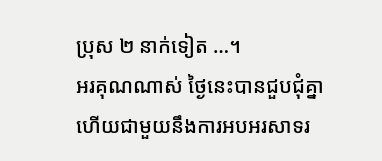ប្រុស ២ នាក់ទៀត …។
អរគុណណាស់ ថ្ងៃនេះបានជួបជុំគ្នា ហើយជាមួយនឹងការអបអរសាទរ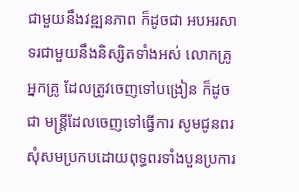ជាមួយនឹងវឌ្ឍនភាព ក៏ដូចជា អបអរសាទរជាមួយនឹងនិស្សិតទាំងអស់ លោកគ្រូ អ្នកគ្រូ ដែលត្រូវចេញទៅបង្រៀន ក៏ដូចជា មន្ត្រីដែលចេញទៅធ្វើការ សូមជូនពរសុំសមប្រកបដោយពុទ្ធពរទាំងបួនប្រការ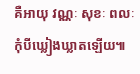គឺអាយុ វណ្ណៈ សុខៈ ពលៈ កុំបីឃ្លៀងឃ្លាតឡើយ៕